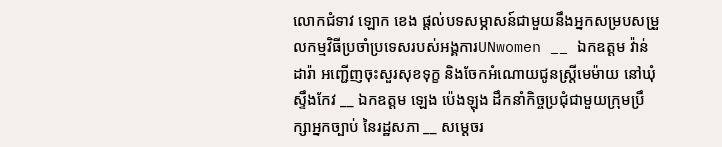លោកជំទាវ ឡោក ខេង ផ្តល់បទសម្ភាសន៍ជាមួយនឹងអ្នកសម្របសម្រួលកម្មវិធីប្រចាំប្រទេសរបស់អង្គការUNwomen __ ឯកឧត្តម វ៉ាន់ ដារ៉ា អញ្ជើញចុះសួរសុខទុក្ខ និងចែកអំណោយជូនស្ត្រីមេម៉ាយ នៅឃុំស្ទឹងកែវ __ ឯកឧត្តម ឡេង ប៉េងឡុង ដឹកនាំកិច្ចប្រជុំជាមួយក្រុមប្រឹក្សាអ្នកច្បាប់ នៃរដ្ឋសភា __ សម្តេចរ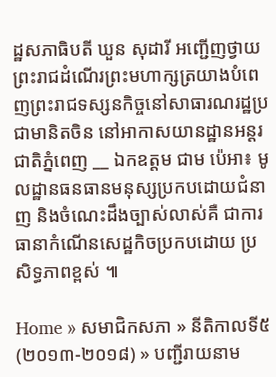ដ្ឋសភាធិបតី ឃួន សុដារី អញ្ជើញថ្វាយព្រះរាជដំណើរព្រះមហាក្សត្រយាងបំពេញព្រះរាជទស្សនកិច្ចនៅសាធារណរដ្ឋប្រជាមានិតចិន នៅអាកាសយានដ្ឋានអន្តរជាតិភ្នំពេញ __ ឯកឧត្តម ជាម ប៉េអា៖ មូលដ្ឋានធនធានមនុស្សប្រកបដោយជំនាញ និងចំណេះដឹងច្បាស់លាស់គឺ ជាការធានាកំណើនសេដ្ឋកិចប្រកបដោយ ប្រសិទ្ធភាពខ្ពស់ ៕

Home » សមាជិកសភា » នីតិកាលទី៥ (២០១៣-២០១៨) » បញ្ជីរាយនាម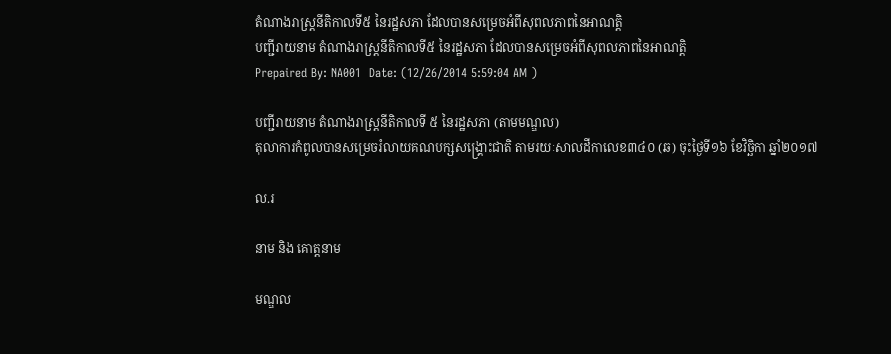តំណាងរាស្ត្រនីតិកាលទី៥ នៃរដ្ឋសភា ដែលបានសម្រេចអំពីសុពលភាពនៃអាណត្តិ
បញ្ជីរាយនាម តំណាងរាស្ត្រនីតិកាលទី៥ នៃរដ្ឋសភា ដែលបានសម្រេចអំពីសុពលភាពនៃអាណត្តិ
Prepaired By: NA001  Date: (12/26/2014 5:59:04 AM )

បញ្ជីរាយនាម តំណាងរាស្រ្តនីតិកាលទី ៥ នៃរដ្ឋសភា (តាមមណ្ឌល)
តុលាការកំពូលបានសម្រេចរំលាយគណបក្សសង្រ្គោះជាតិ តាមរយៈសាលដីកាលេខ៣៤០ (ឆ) ចុះថ្ងៃទី១៦ ខែវិច្ឆិកា ឆ្នាំ២០១៧

ល.រ

នាម និង គោត្តនាម

មណ្ឌល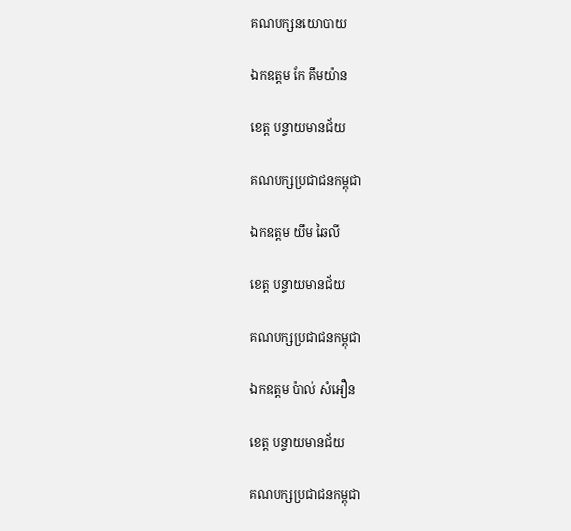គណបក្សនយោបាយ

ឯកឧត្តម កែ គឹមយ៉ាន

ខេត្ត បន្ទាយមានជ័យ

គណបក្សប្រជាជនកម្ពុជា

ឯកឧត្តម យឹម ឆៃលី

ខេត្ត បន្ទាយមានជ័យ

គណបក្សប្រជាជនកម្ពុជា

ឯកឧត្តម ប៉ាល់ សំអឿន

ខេត្ត បន្ទាយមានជ័យ

គណបក្សប្រជាជនកម្ពុជា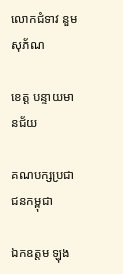លោកជំទាវ នួម សុភ័ណ

ខេត្ត បន្ទាយមានជ័យ

គណបក្សប្រជាជនកម្ពុជា

ឯកឧត្តម ឡុង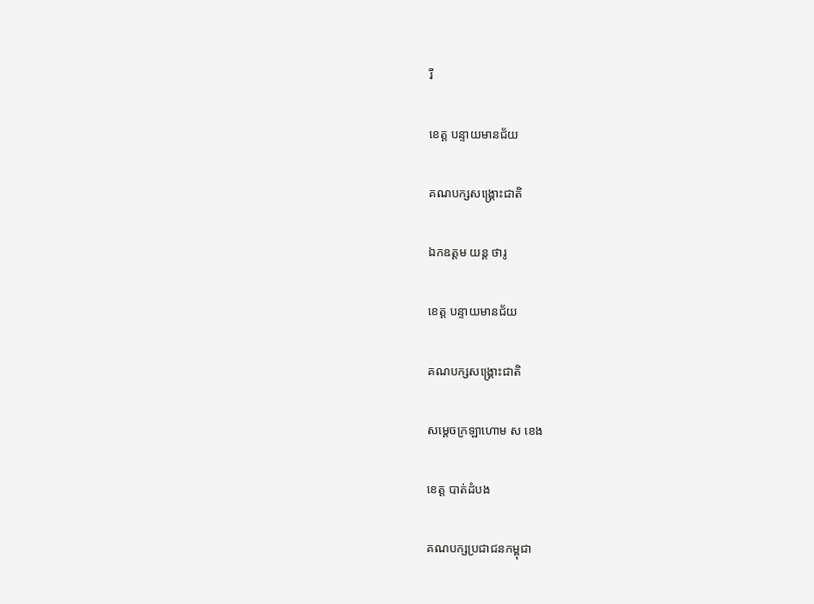រី

ខេត្ត បន្ទាយមានជ័យ

គណបក្សសង្គ្រោះជាតិ

ឯកឧត្តម យន្ត ថារូ

ខេត្ត បន្ទាយមានជ័យ

គណបក្សសង្គ្រោះជាតិ

សម្តេចក្រឡាហោម ស ខេង

ខេត្ត បាត់ដំបង

គណបក្សប្រជាជនកម្ពុជា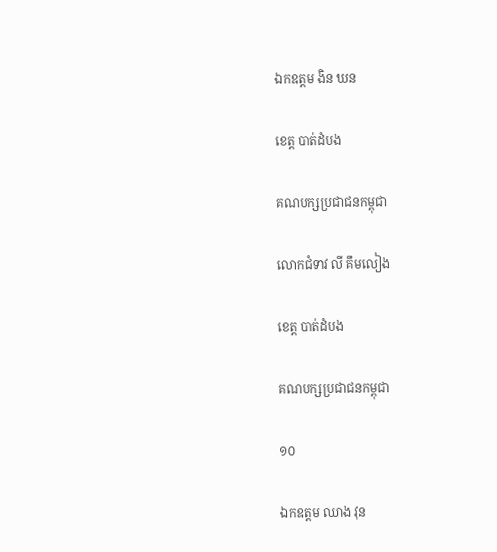ឯកឧត្តម ងិន ឃន

ខេត្ត បាត់ដំបង

គណបក្សប្រជាជនកម្ពុជា

លោកជំទាវ លី គឹមលៀង

ខេត្ត បាត់ដំបង

គណបក្សប្រជាជនកម្ពុជា

១០

ឯកឧត្តម ឈាង វុន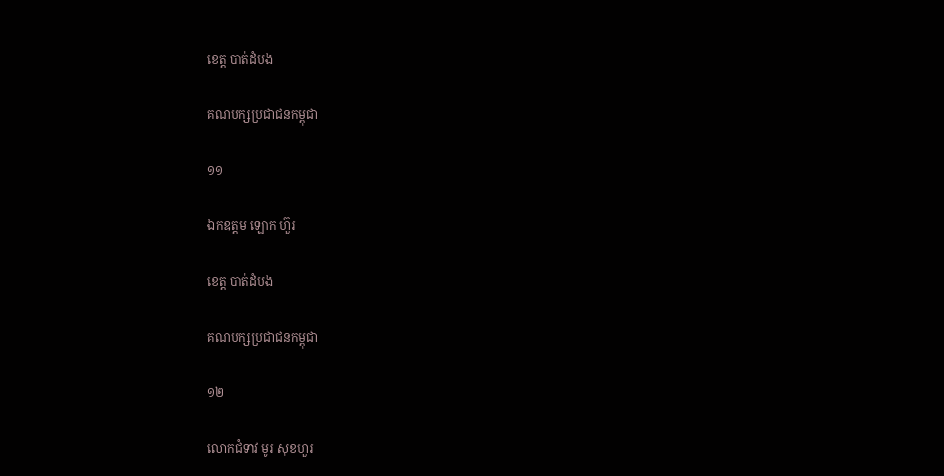ខេត្ត បាត់ដំបង

គណបក្សប្រជាជនកម្ពុជា

១១

ឯកឧត្តម ឡោក ហ៊ួរ

ខេត្ត បាត់ដំបង

គណបក្សប្រជាជនកម្ពុជា

១២

លោកជំទាវ មូរ សុខហួរ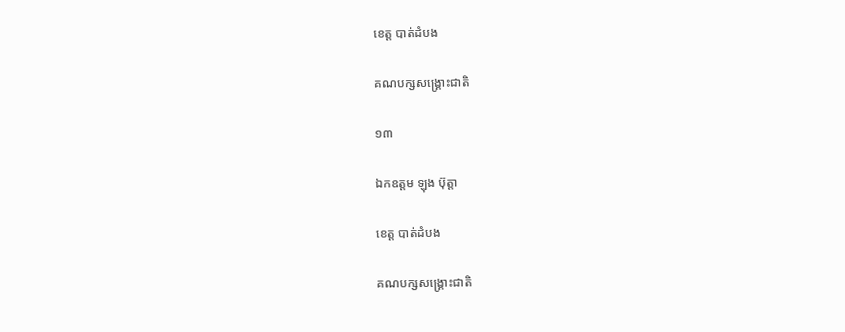ខេត្ត បាត់ដំបង

គណបក្សសង្គ្រោះជាតិ

១៣

ឯកឧត្តម ឡុង ប៊ុត្តា

ខេត្ត បាត់ដំបង

គណបក្សសង្គ្រោះជាតិ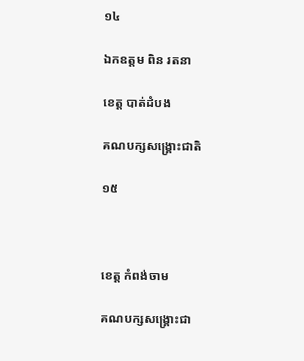១៤

ឯកឧត្តម ពិន រតនា

ខេត្ត បាត់ដំបង

គណបក្សសង្គ្រោះជាតិ

១៥



ខេត្ត កំពង់ចាម

គណបក្សសង្គ្រោះជា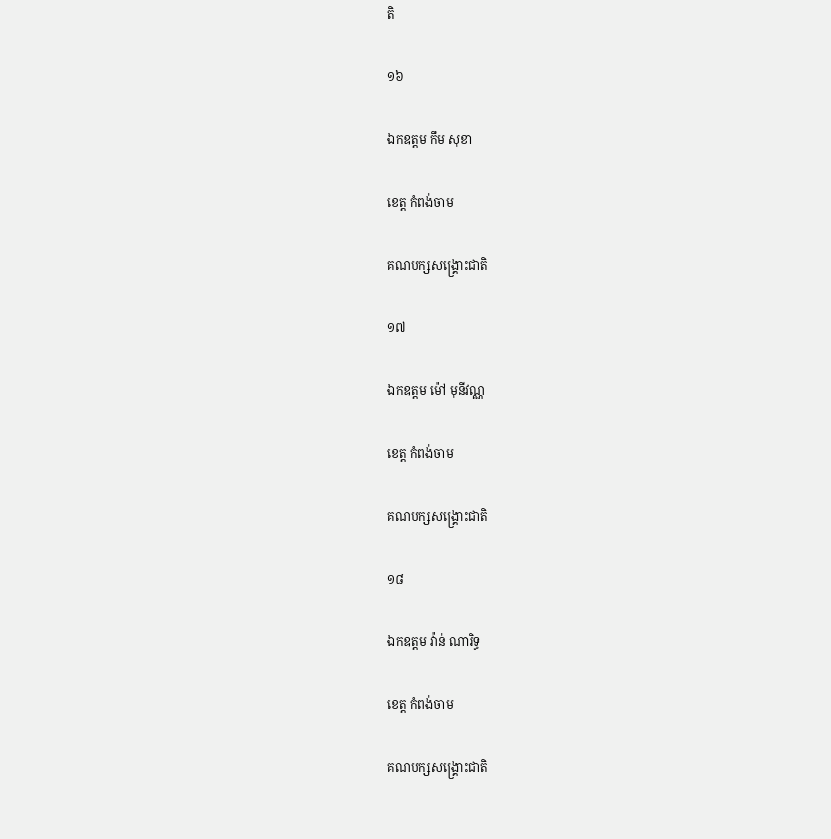តិ

១៦

ឯកឧត្តម កឹម សុខា

ខេត្ត កំពង់ចាម

គណបក្សសង្គ្រោះជាតិ

១៧

ឯកឧត្តម ម៉ៅ មុនីវណ្ណ

ខេត្ត កំពង់ចាម

គណបក្សសង្គ្រោះជាតិ

១៨

ឯកឧត្តម វ៉ាន់ ណារិទ្ធ

ខេត្ត កំពង់ចាម

គណបក្សសង្គ្រោះជាតិ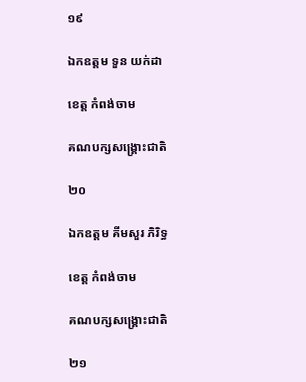១៩

ឯកឧត្តម ទួន យក់ដា

ខេត្ត កំពង់ចាម

គណបក្សសង្គ្រោះជាតិ

២០

ឯកឧត្តម គីមសួរ ភិរិទ្ធ

ខេត្ត កំពង់ចាម

គណបក្សសង្គ្រោះជាតិ

២១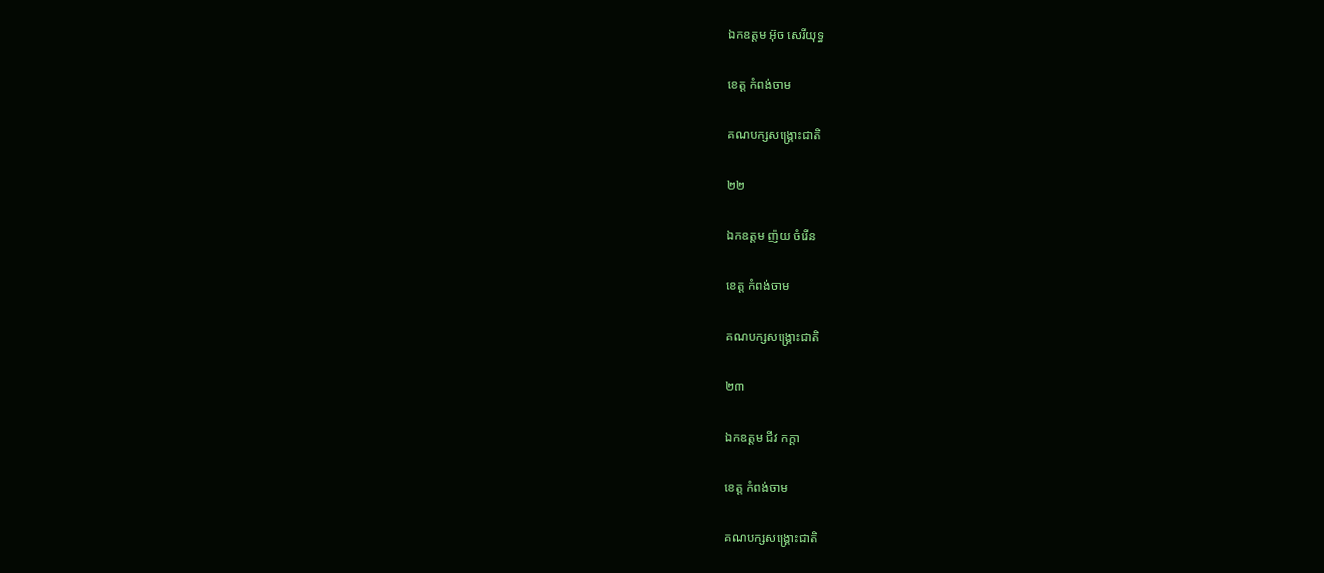ឯកឧត្តម អ៊ុច សេរីយុទ្ធ

ខេត្ត កំពង់ចាម

គណបក្សសង្គ្រោះជាតិ

២២

ឯកឧត្តម ញ៉យ ចំរើន

ខេត្ត កំពង់ចាម

គណបក្សសង្គ្រោះជាតិ

២៣

ឯកឧត្តម ជីវ កក្តា

ខេត្ត កំពង់ចាម

គណបក្សសង្គ្រោះជាតិ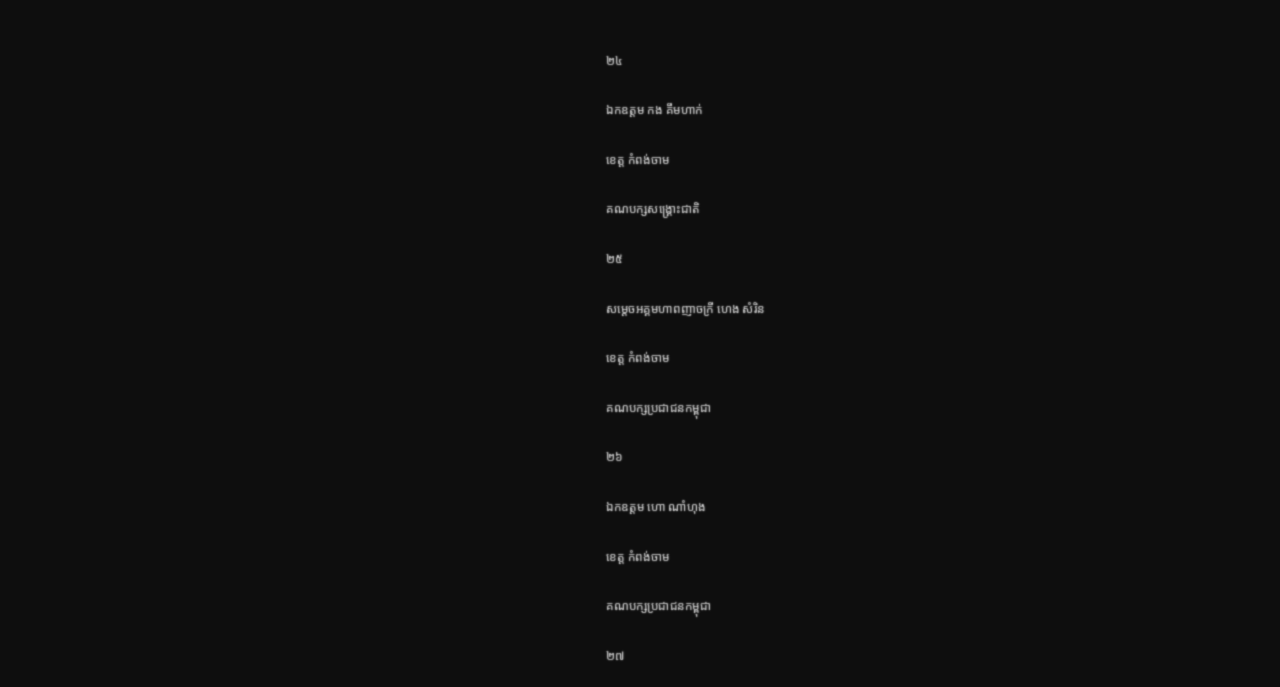២៤

ឯកឧត្តម កង គឹមហាក់

ខេត្ត កំពង់ចាម

គណបក្សសង្គ្រោះជាតិ

២៥

សម្តេចអគ្គមហាពញាចក្រី ហេង សំរិន

ខេត្ត កំពង់ចាម

គណបក្សប្រជាជនកម្ពុជា

២៦

ឯកឧត្តម ហោ ណាំហុង

ខេត្ត កំពង់ចាម

គណបក្សប្រជាជនកម្ពុជា

២៧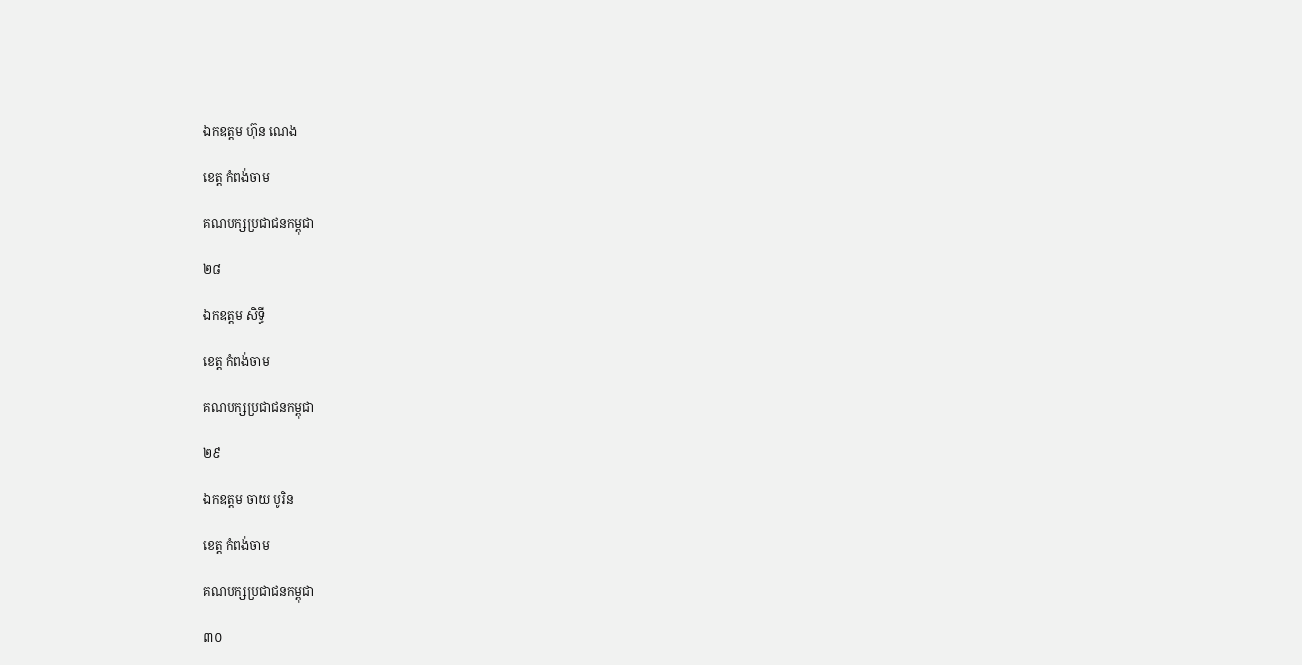ឯកឧត្តម ហ៊ុន ណេង

ខេត្ត កំពង់ចាម

គណបក្សប្រជាជនកម្ពុជា

២៨

ឯកឧត្តម សិទ្ធី

ខេត្ត កំពង់ចាម

គណបក្សប្រជាជនកម្ពុជា

២៩

ឯកឧត្តម ចាយ បូរិន

ខេត្ត កំពង់ចាម

គណបក្សប្រជាជនកម្ពុជា

៣០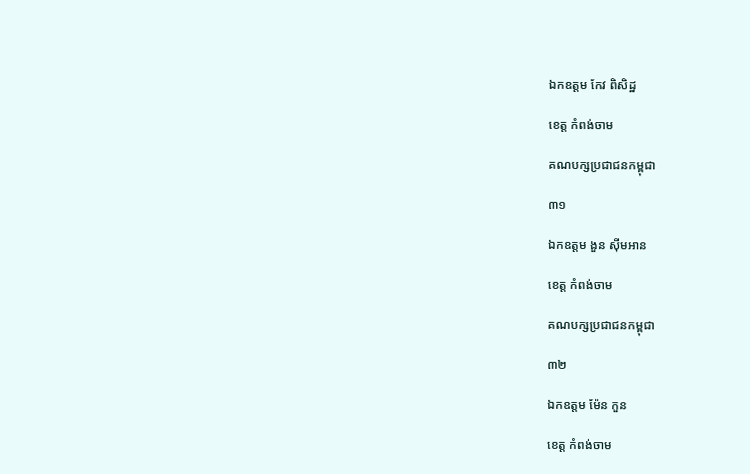ឯកឧត្តម កែវ ពិសិដ្ឋ

ខេត្ត កំពង់ចាម

គណបក្សប្រជាជនកម្ពុជា

៣១

ឯកឧត្តម ងួន ស៊ីមអាន

ខេត្ត កំពង់ចាម

គណបក្សប្រជាជនកម្ពុជា

៣២

ឯកឧត្តម ម៉ែន កួន

ខេត្ត កំពង់ចាម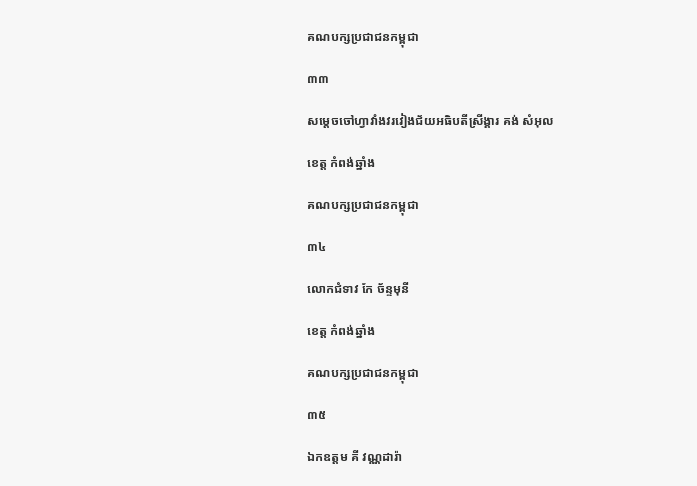គណបក្សប្រជាជនកម្ពុជា

៣៣

សម្តេចចៅហ្វាវាំងវរវៀងជ័យអធិបតីស្រីង្គារ គង់ សំអុល

ខេត្ត កំពង់ឆ្នាំង

គណបក្សប្រជាជនកម្ពុជា

៣៤

លោកជំទាវ កែ ច័ន្ទមុនី

ខេត្ត កំពង់ឆ្នាំង

គណបក្សប្រជាជនកម្ពុជា

៣៥

ឯកឧត្តម គី វណ្ណដារ៉ា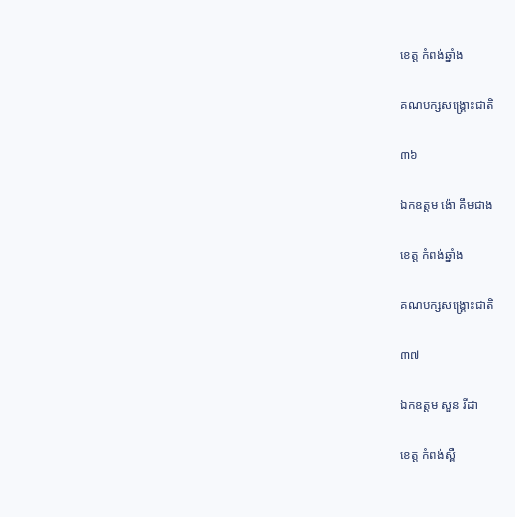ខេត្ត កំពង់ឆ្នាំង

គណបក្សសង្គ្រោះជាតិ

៣៦

ឯកឧត្តម ង៉ោ គឹមជាង

ខេត្ត កំពង់ឆ្នាំង

គណបក្សសង្គ្រោះជាតិ

៣៧

ឯកឧត្តម សួន រីដា

ខេត្ត កំពង់ស្ពឺ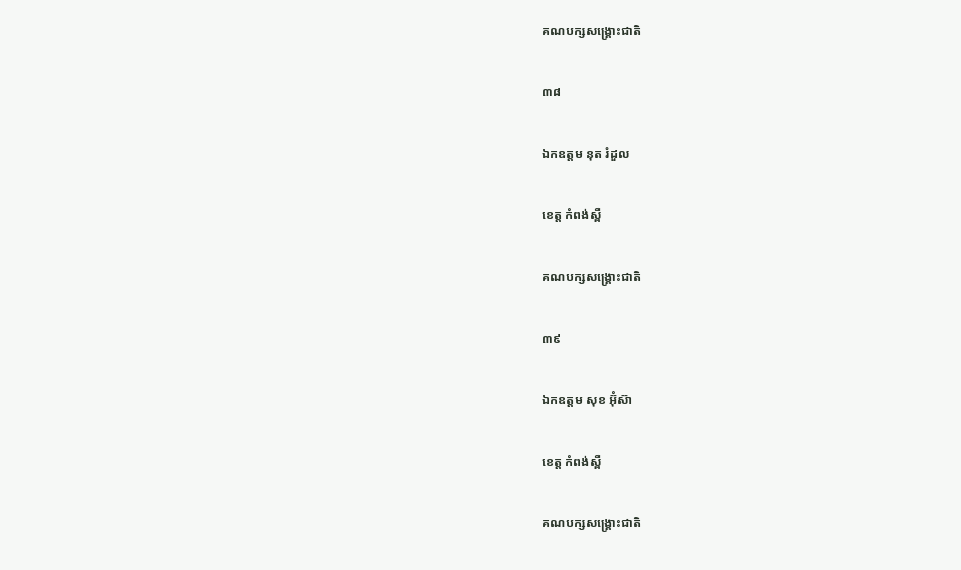គណបក្សសង្គ្រោះជាតិ

៣៨

ឯកឧត្តម នុត រំដួល

ខេត្ត កំពង់ស្ពឺ

គណបក្សសង្គ្រោះជាតិ

៣៩

ឯកឧត្តម សុខ អ៊ុំស៊ា

ខេត្ត កំពង់ស្ពឺ

គណបក្សសង្គ្រោះជាតិ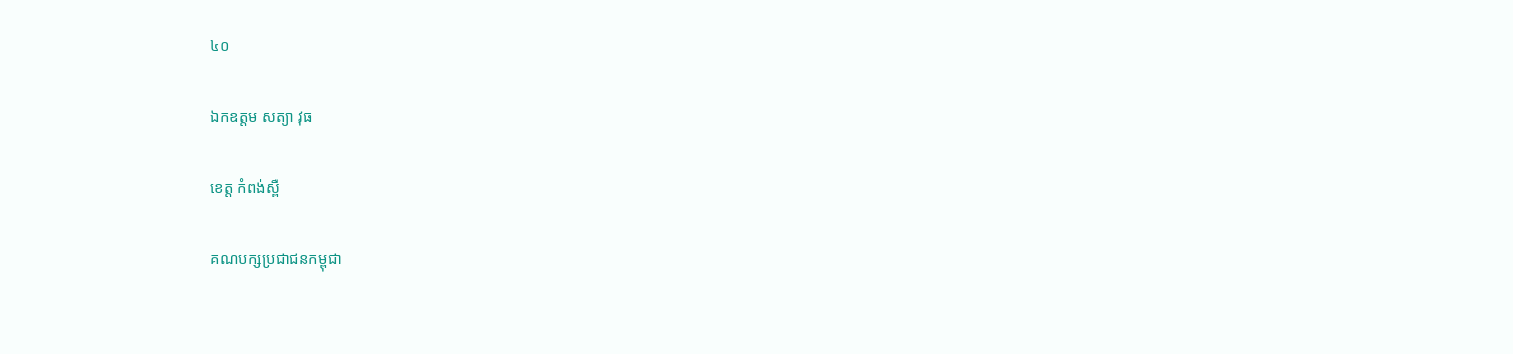៤០

ឯកឧត្តម សត្យា វុធ

ខេត្ត កំពង់ស្ពឺ

គណបក្សប្រជាជនកម្ពុជា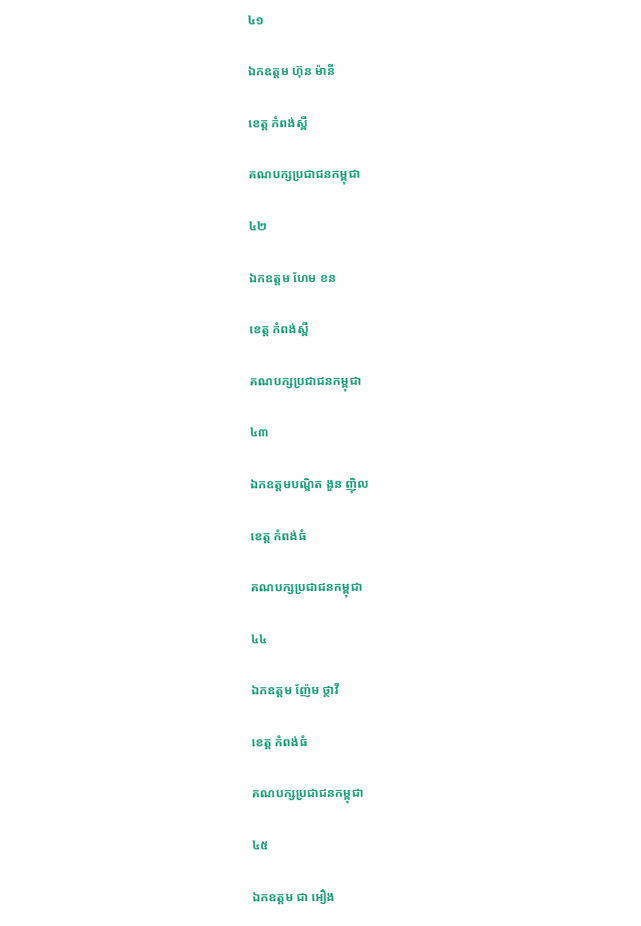៤១

ឯកឧត្តម ហ៊ុន ម៉ានី

ខេត្ត កំពង់ស្ពឺ

គណបក្សប្រជាជនកម្ពុជា

៤២

ឯកឧត្តម ហែម ខន

ខេត្ត កំពង់ស្ពឺ

គណបក្សប្រជាជនកម្ពុជា

៤៣

ឯកឧត្តមបណ្ឌិត ងួន ញ៉ិល

ខេត្ត កំពង់ធំ

គណបក្សប្រជាជនកម្ពុជា

៤៤

ឯកឧត្តម ញ៉ែម ថ្ថាវី

ខេត្ត កំពង់ធំ

គណបក្សប្រជាជនកម្ពុជា

៤៥

ឯកឧត្តម ជា អឿង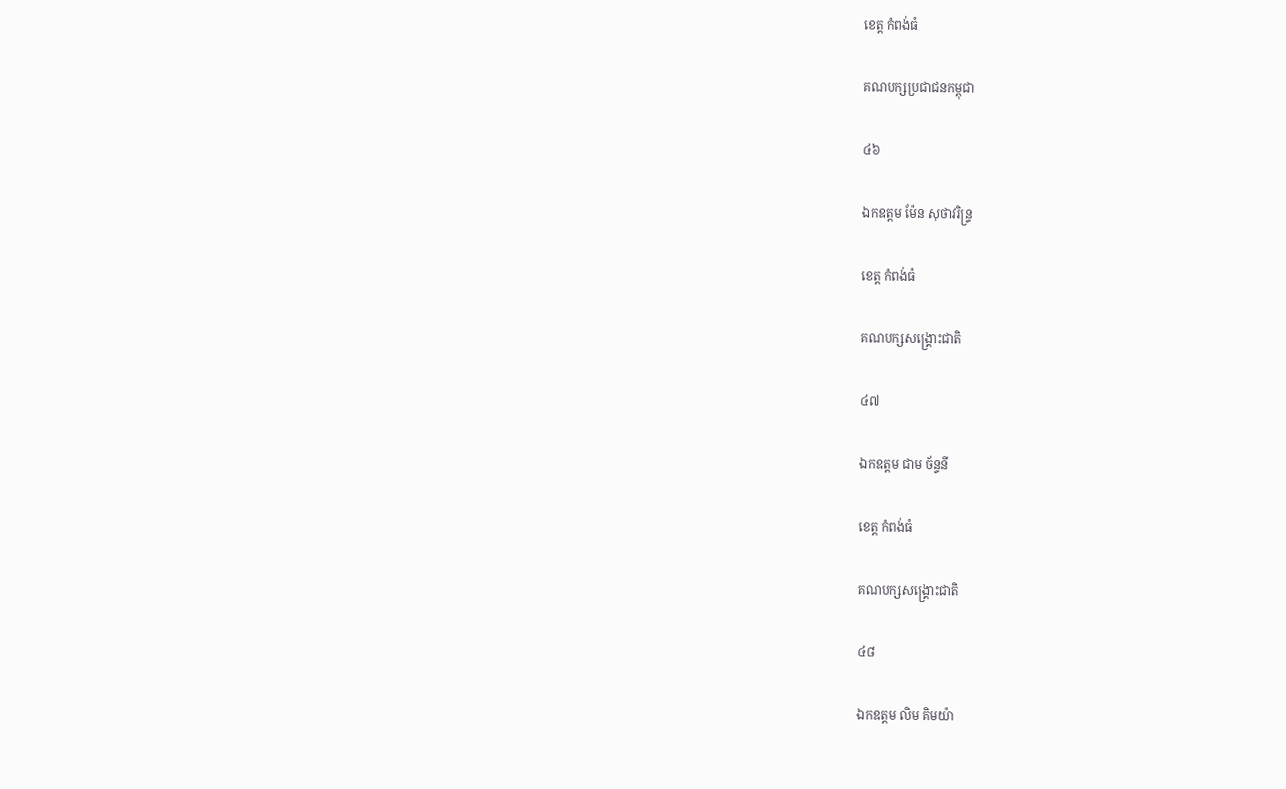ខេត្ត កំពង់ធំ

គណបក្សប្រជាជនកម្ពុជា

៤៦

ឯកឧត្តម ម៉ែន សុថាវរិន្រ្ទ

ខេត្ត កំពង់ធំ

គណបក្សសង្គ្រោះជាតិ

៤៧

ឯកឧត្តម ជាម ច័ន្ទនី

ខេត្ត កំពង់ធំ

គណបក្សសង្គ្រោះជាតិ

៤៨

ឯកឧត្តម លិម គិមយ៉ា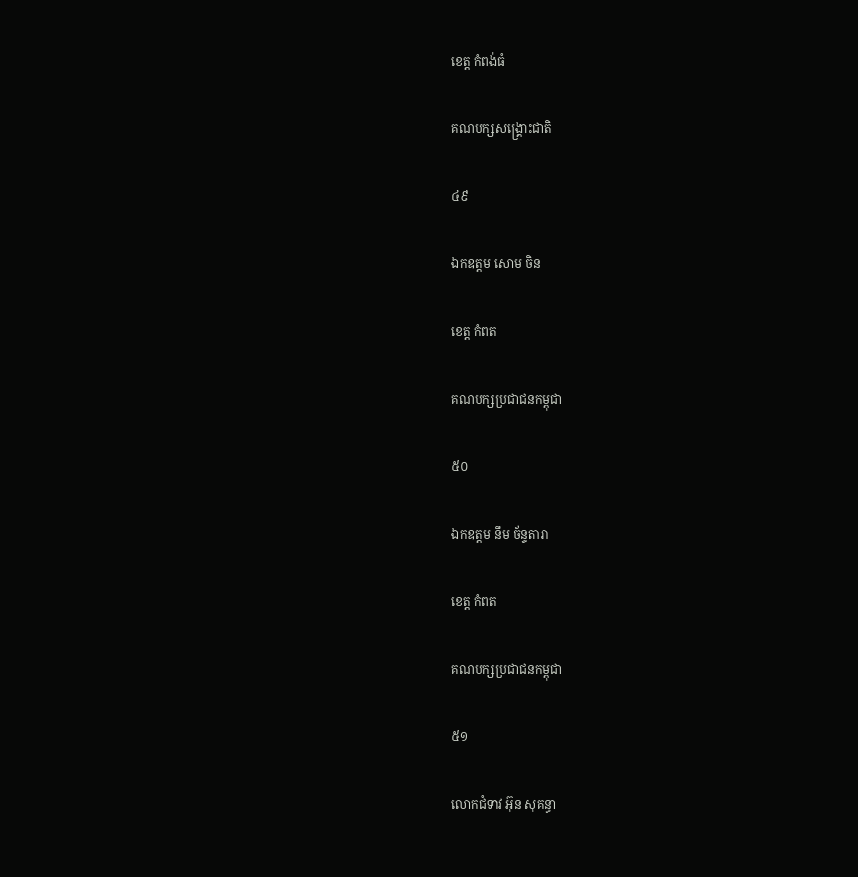ខេត្ត កំពង់ធំ

គណបក្សសង្គ្រោះជាតិ

៤៩

ឯកឧត្តម សោម ចិន

ខេត្ត កំពត

គណបក្សប្រជាជនកម្ពុជា

៥០

ឯកឧត្តម នឹម ច័ន្ទតារា

ខេត្ត កំពត

គណបក្សប្រជាជនកម្ពុជា

៥១

លោកជំទាវ អ៊ុន សុគន្ធា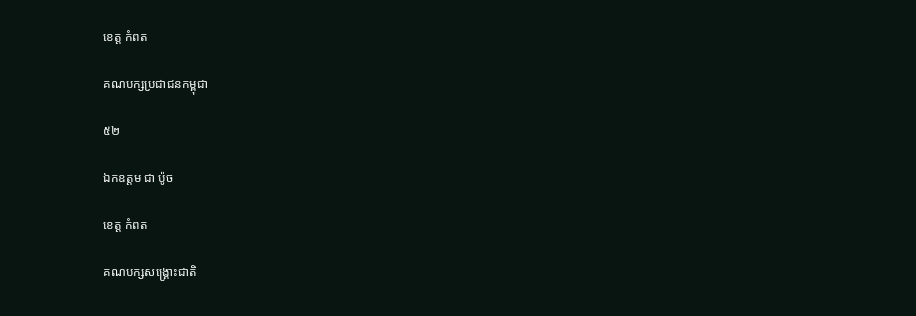ខេត្ត កំពត

គណបក្សប្រជាជនកម្ពុជា

៥២

ឯកឧត្តម ជា ប៉ូច

ខេត្ត កំពត

គណបក្សសង្គ្រោះជាតិ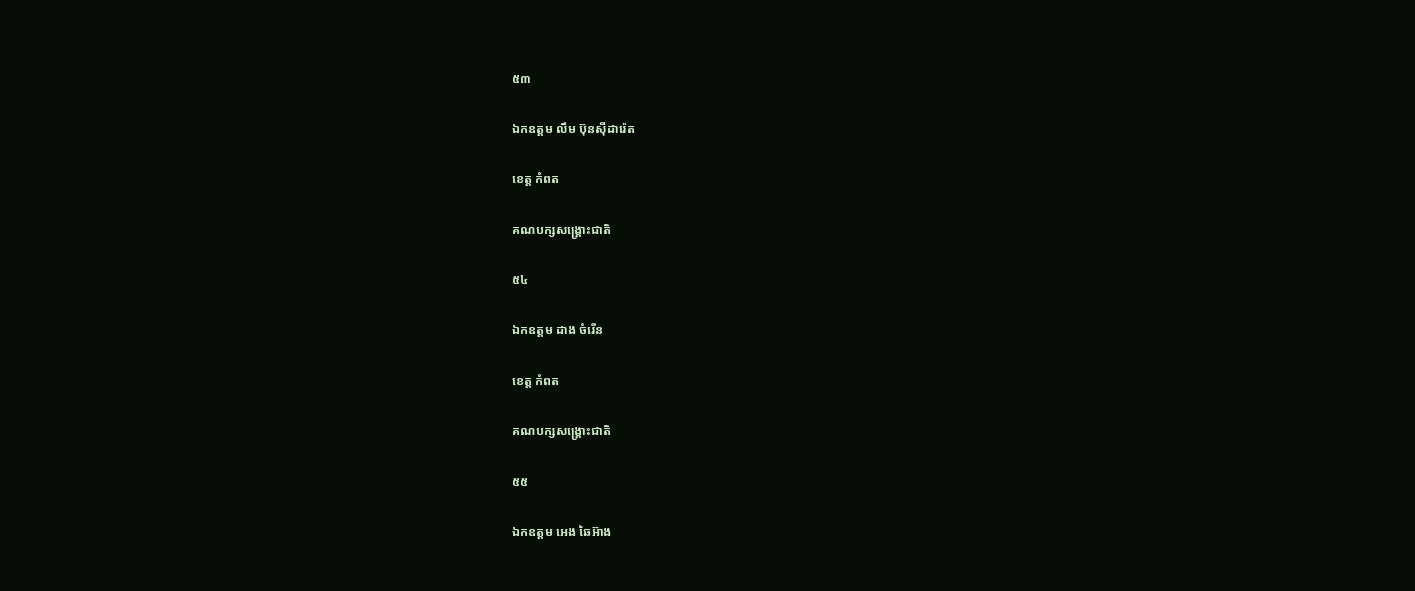៥៣

ឯកឧត្តម លឹម ប៊ុនស៊ីដារ៉េត

ខេត្ត កំពត

គណបក្សសង្គ្រោះជាតិ

៥៤

ឯកឧត្តម ដាង ចំរើន

ខេត្ត កំពត

គណបក្សសង្គ្រោះជាតិ

៥៥

ឯកឧត្តម អេង ឆៃអ៊ាង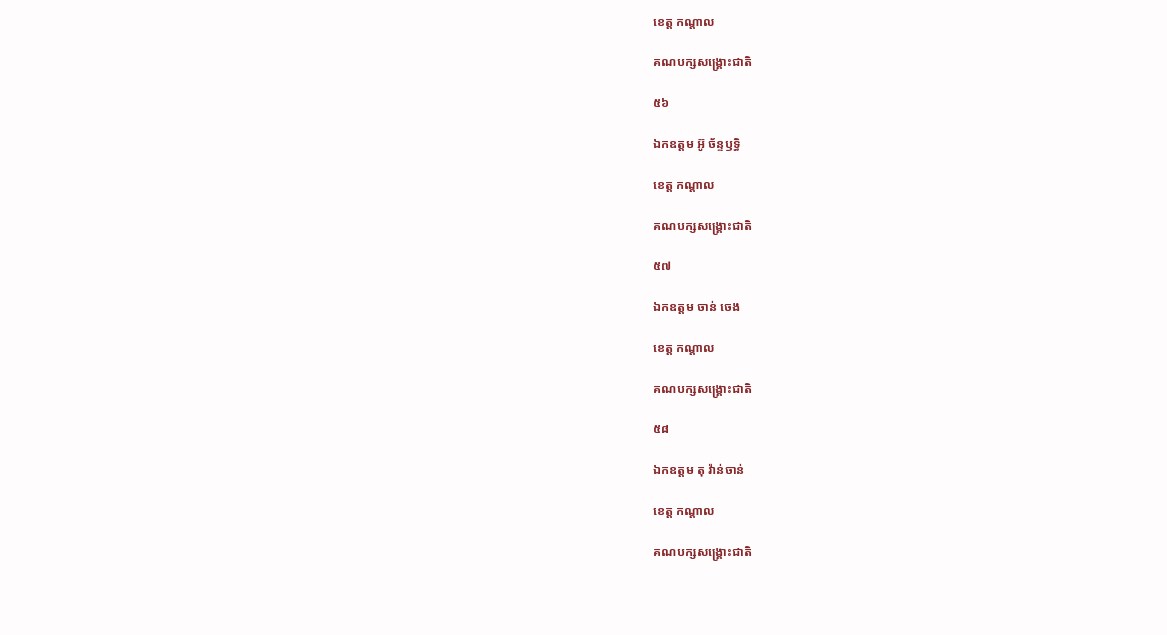ខេត្ត កណ្តាល

គណបក្សសង្គ្រោះជាតិ

៥៦

ឯកឧត្តម អ៊ូ ច័ន្ទឫទ្ធិ

ខេត្ត កណ្តាល

គណបក្សសង្គ្រោះជាតិ

៥៧

ឯកឧត្តម ចាន់ ចេង

ខេត្ត កណ្តាល

គណបក្សសង្គ្រោះជាតិ

៥៨

ឯកឧត្តម តុ វ៉ាន់ចាន់

ខេត្ត កណ្តាល

គណបក្សសង្គ្រោះជាតិ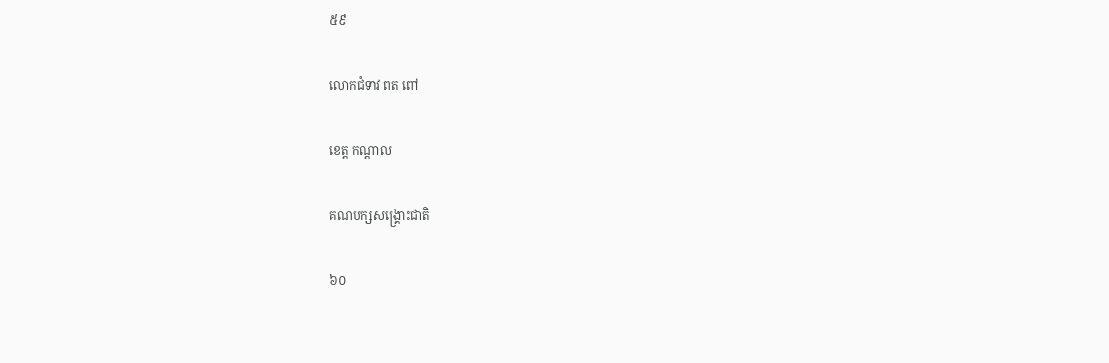៥៩

លោកជំទាវ ពត ពៅ

ខេត្ត កណ្តាល

គណបក្សសង្គ្រោះជាតិ

៦០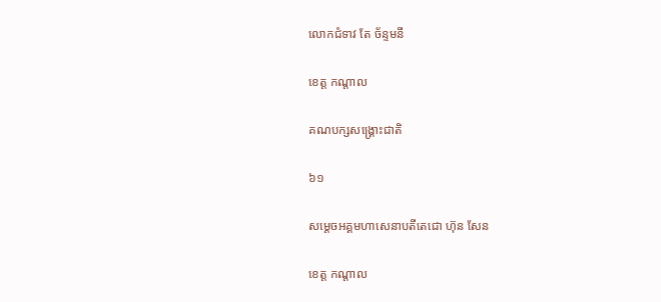លោកជំទាវ តែ ច័ន្ទមនី

ខេត្ត កណ្តាល

គណបក្សសង្គ្រោះជាតិ

៦១

សម្តេចអគ្គមហាសេនាបតីតេជោ ហ៊ុន សែន

ខេត្ត កណ្តាល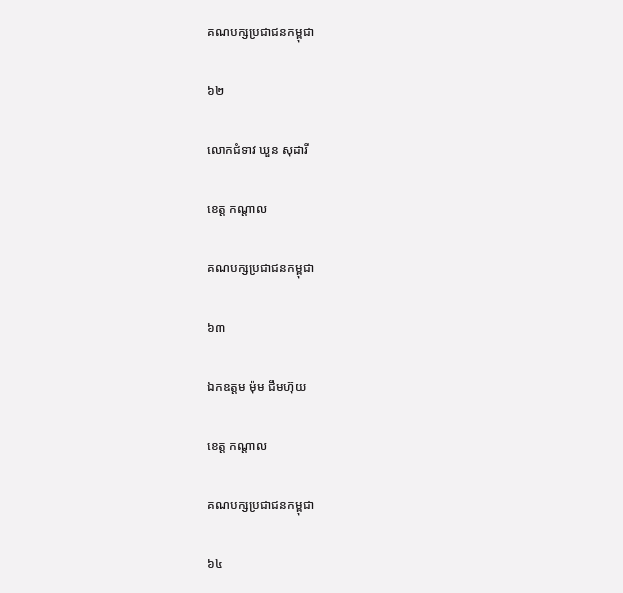គណបក្សប្រជាជនកម្ពុជា

៦២

លោកជំទាវ ឃួន សុដារី

ខេត្ត កណ្តាល

គណបក្សប្រជាជនកម្ពុជា

៦៣

ឯកឧត្តម ម៉ុម ជឹមហ៊ុយ

ខេត្ត កណ្តាល

គណបក្សប្រជាជនកម្ពុជា

៦៤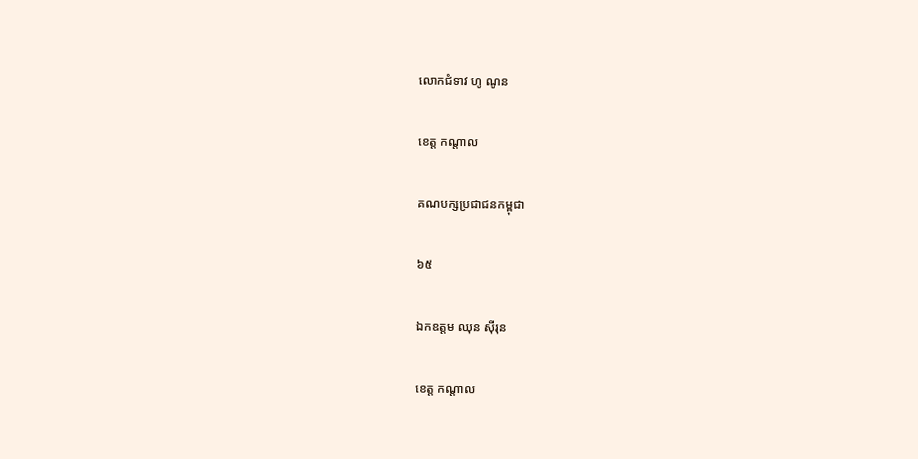លោកជំទាវ ហូ ណូន

ខេត្ត កណ្តាល

គណបក្សប្រជាជនកម្ពុជា

៦៥

ឯកឧត្តម ឈុន ស៊ីរុន

ខេត្ត កណ្តាល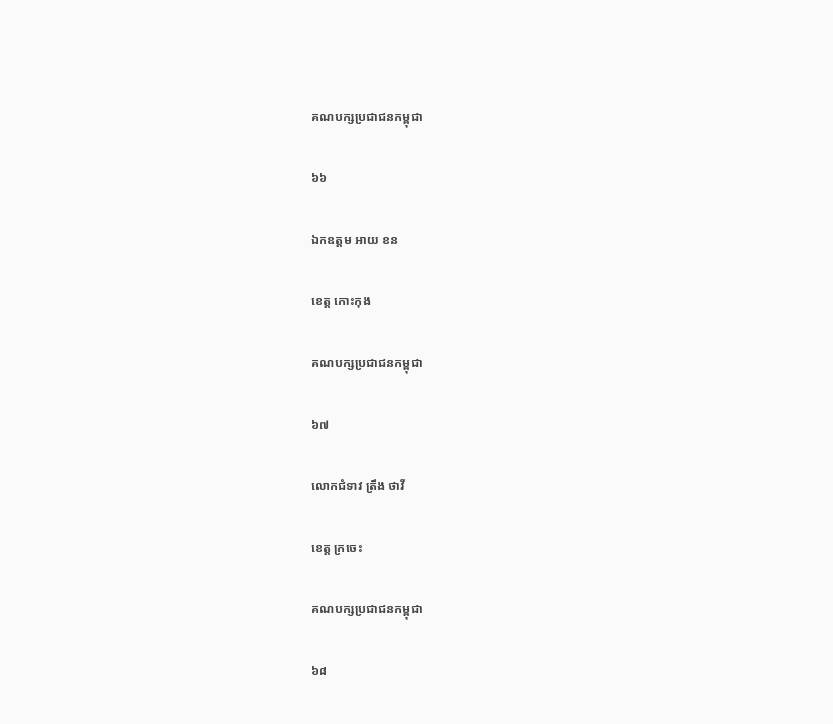គណបក្សប្រជាជនកម្ពុជា

៦៦

ឯកឧត្តម អាយ ខន

ខេត្ត កោះកុង

គណបក្សប្រជាជនកម្ពុជា

៦៧

លោកជំទាវ ត្រឹង ថាវី

ខេត្ត ក្រចេះ

គណបក្សប្រជាជនកម្ពុជា

៦៨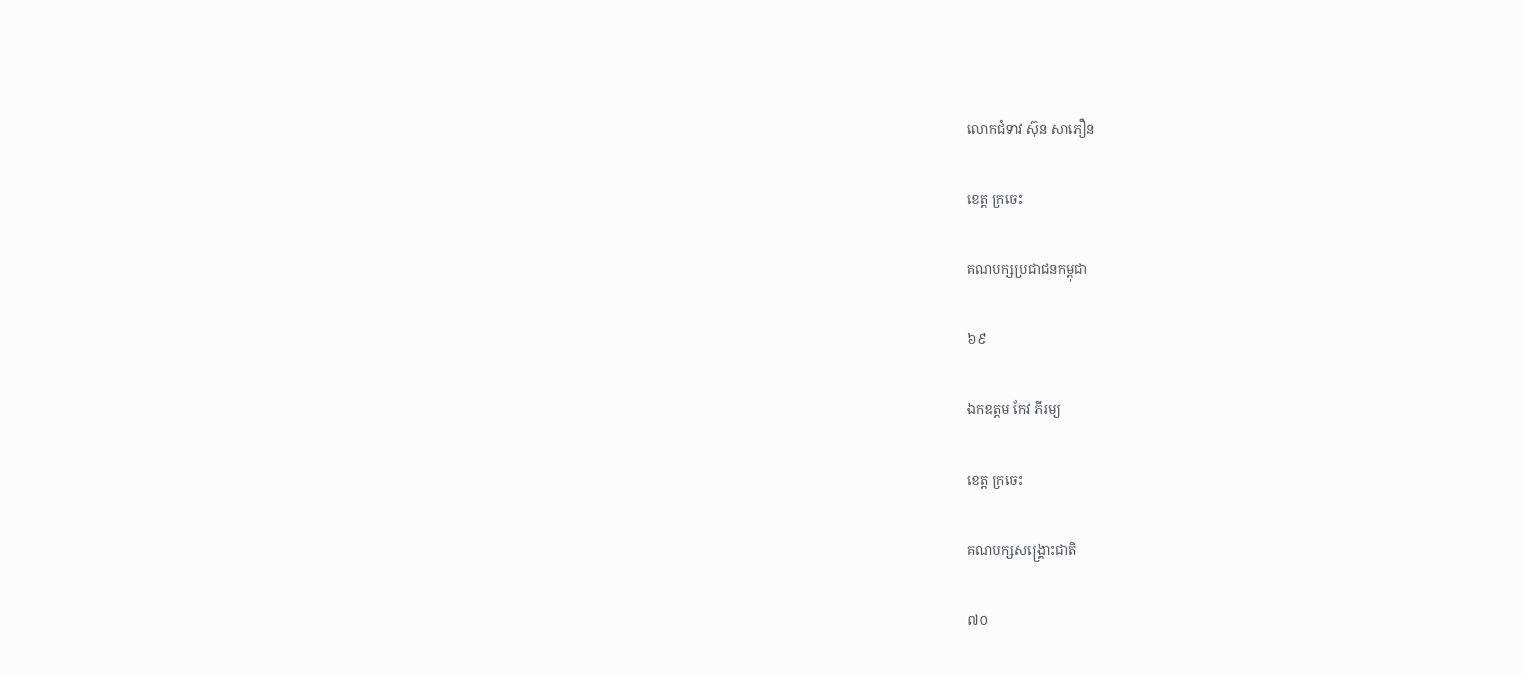លោកជំទាវ ស៊ុន សាភឿន

ខេត្ត ក្រចេះ

គណបក្សប្រជាជនកម្ពុជា

៦៩

ឯកឧត្តម កែវ ភីរម្យ

ខេត្ត ក្រចេះ

គណបក្សសង្គ្រោះជាតិ

៧០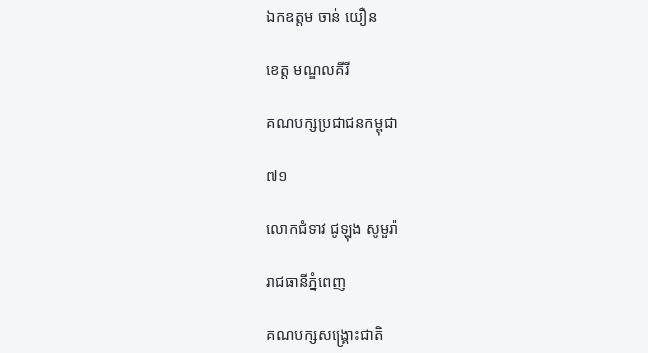ឯកឧត្តម ចាន់ យឿន

ខេត្ត មណ្ឌលគីរី

គណបក្សប្រជាជនកម្ពុជា

៧១

លោកជំទាវ ជូឡុង សូមួរ៉ា

រាជធានីភ្នំពេញ

គណបក្សសង្គ្រោះជាតិ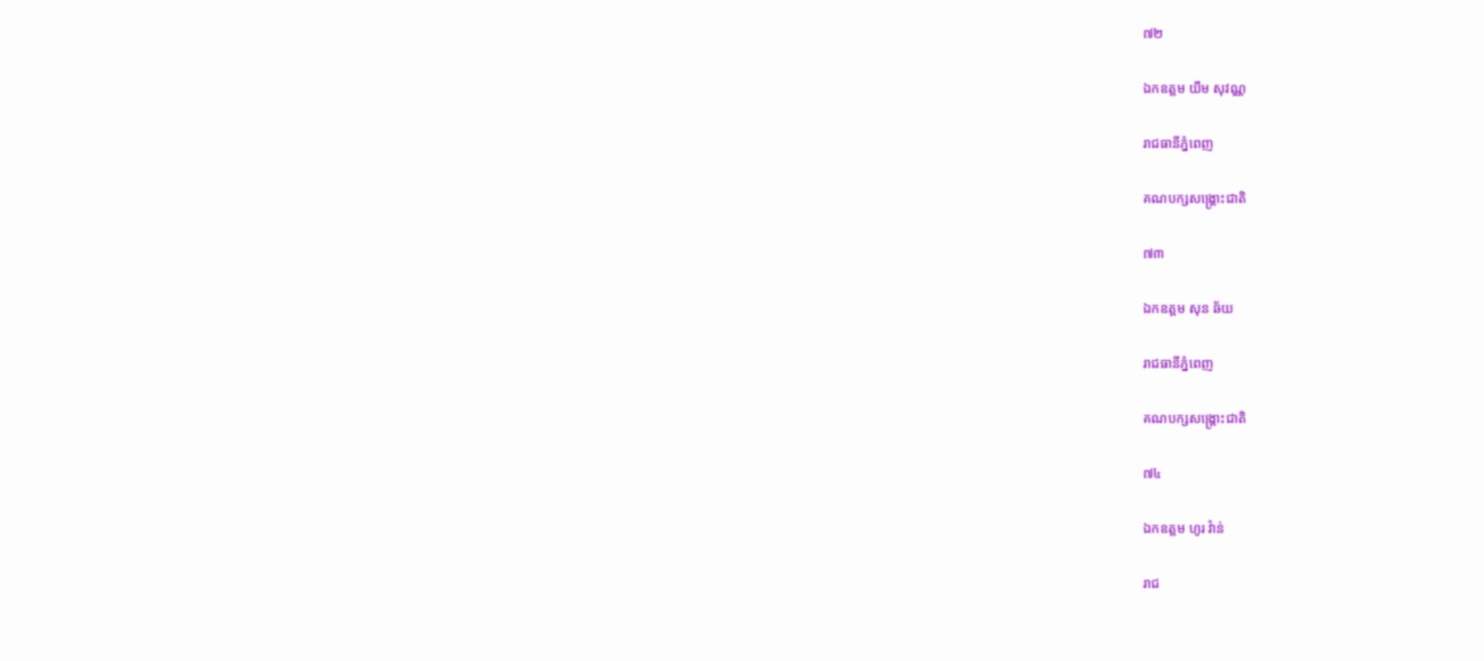៧២

ឯកឧត្តម យឹម សុវណ្ណ

រាជធានីភ្នំពេញ

គណបក្សសង្គ្រោះជាតិ

៧៣

ឯកឧត្តម សុន ឆ័យ

រាជធានីភ្នំពេញ

គណបក្សសង្គ្រោះជាតិ

៧៤

ឯកឧត្តម ហូរ វ៉ាន់

រាជ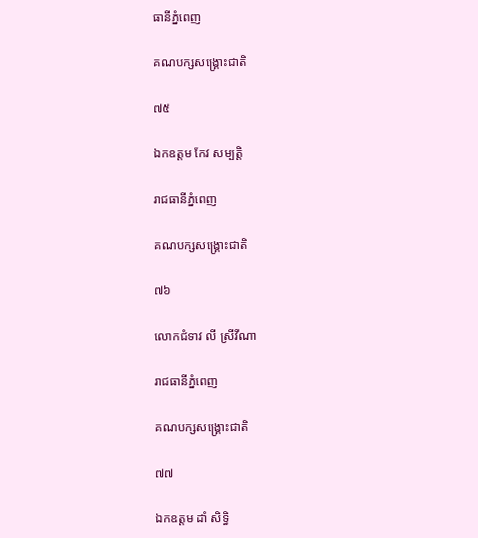ធានីភ្នំពេញ

គណបក្សសង្គ្រោះជាតិ

៧៥

ឯកឧត្តម កែវ សម្បត្តិ

រាជធានីភ្នំពេញ

គណបក្សសង្គ្រោះជាតិ

៧៦

លោកជំទាវ លី ស្រីវីណា

រាជធានីភ្នំពេញ

គណបក្សសង្គ្រោះជាតិ

៧៧

ឯកឧត្តម ដាំ សិទ្ធិ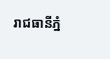រាជធានីភ្នំ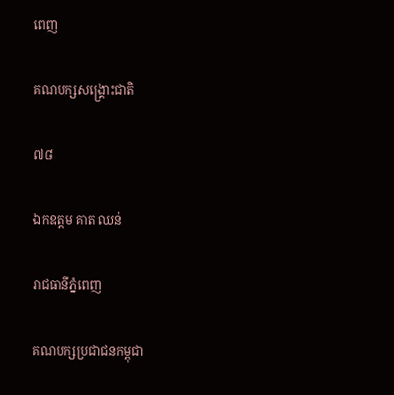ពេញ

គណបក្សសង្គ្រោះជាតិ

៧៨

ឯកឧត្តម គាត ឈន់

រាជធានីភ្នំពេញ

គណបក្សប្រជាជនកម្ពុជា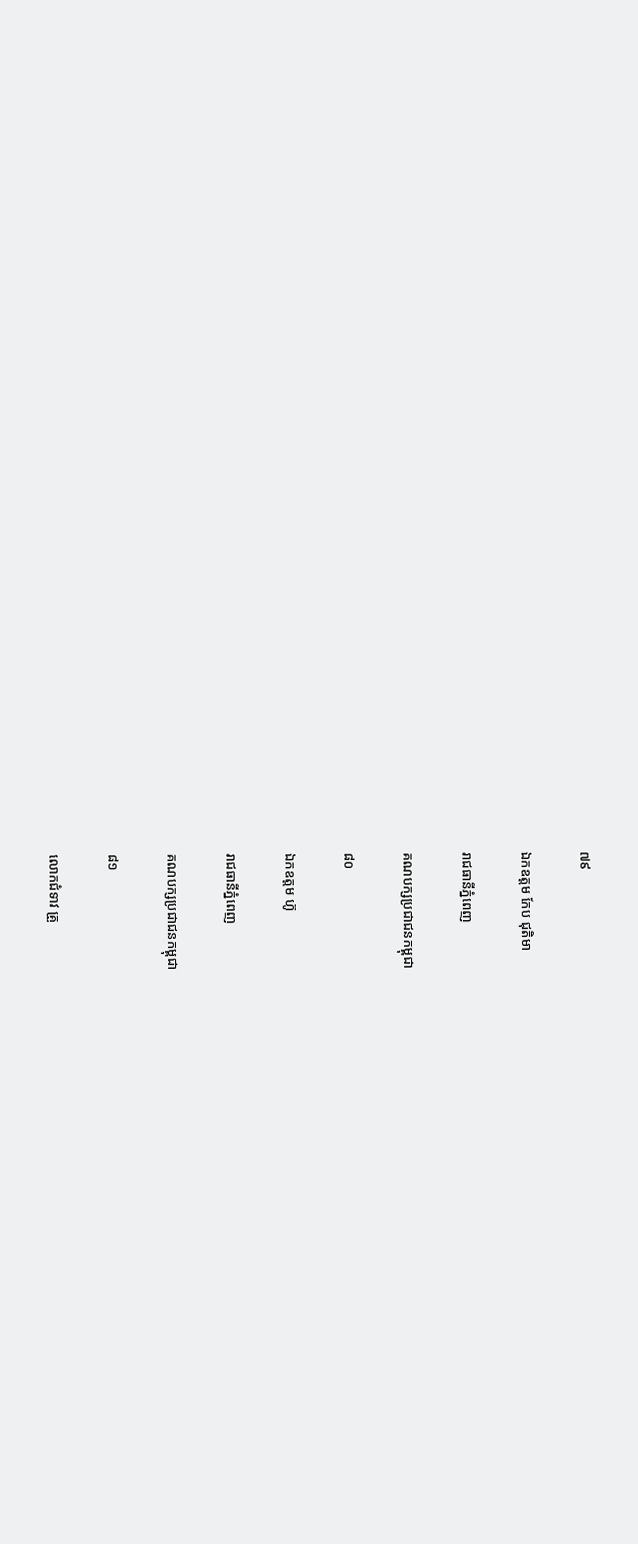៧៩

ឯកឧត្តម កែប ជុតិមា

រាជធានីភ្នំពេញ

គណបក្សប្រជាជនកម្ពុជា

៨០

ឯកឧត្តម ហ៊ូ

រាជធានីភ្នំពេញ

គណបក្សប្រជាជនកម្ពុជា

៨១

លោកជំទាវ គ្រួ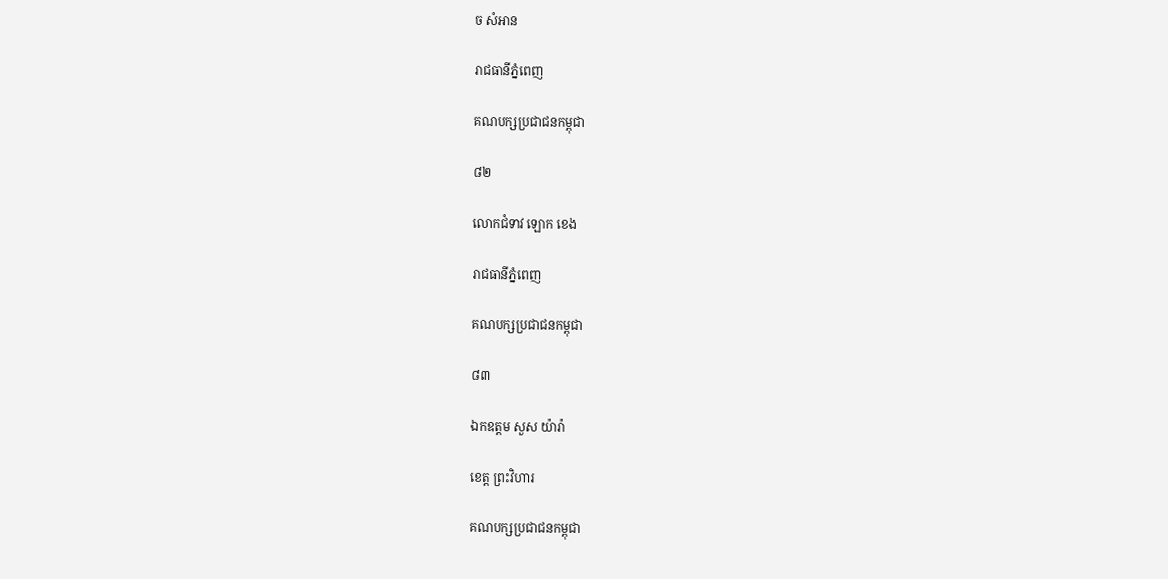ច សំអាន

រាជធានីភ្នំពេញ

គណបក្សប្រជាជនកម្ពុជា

៨២

លោកជំទាវ ឡោក ខេង

រាជធានីភ្នំពេញ

គណបក្សប្រជាជនកម្ពុជា

៨៣

ឯកឧត្តម សួស យ៉ារ៉ា

ខេត្ត ព្រះវិហារ

គណបក្សប្រជាជនកម្ពុជា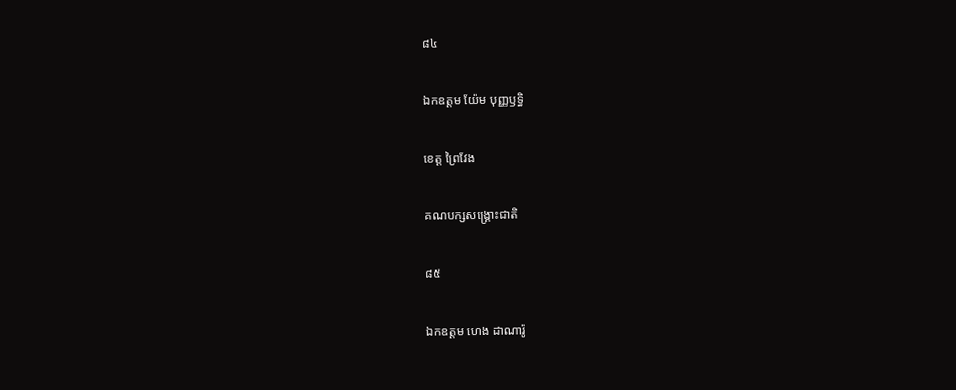៨៤

ឯកឧត្តម យ៉ែម បុញ្ញឫទ្ធិ

ខេត្ត ព្រៃវែង

គណបក្សសង្គ្រោះជាតិ

៨៥

ឯកឧត្តម ហេង ដាណារ៉ូ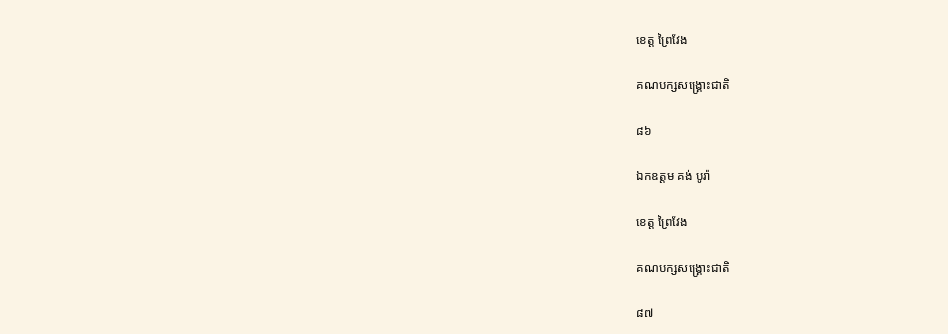ខេត្ត ព្រៃវែង

គណបក្សសង្គ្រោះជាតិ

៨៦

ឯកឧត្តម គង់ បូរ៉ា

ខេត្ត ព្រៃវែង

គណបក្សសង្គ្រោះជាតិ

៨៧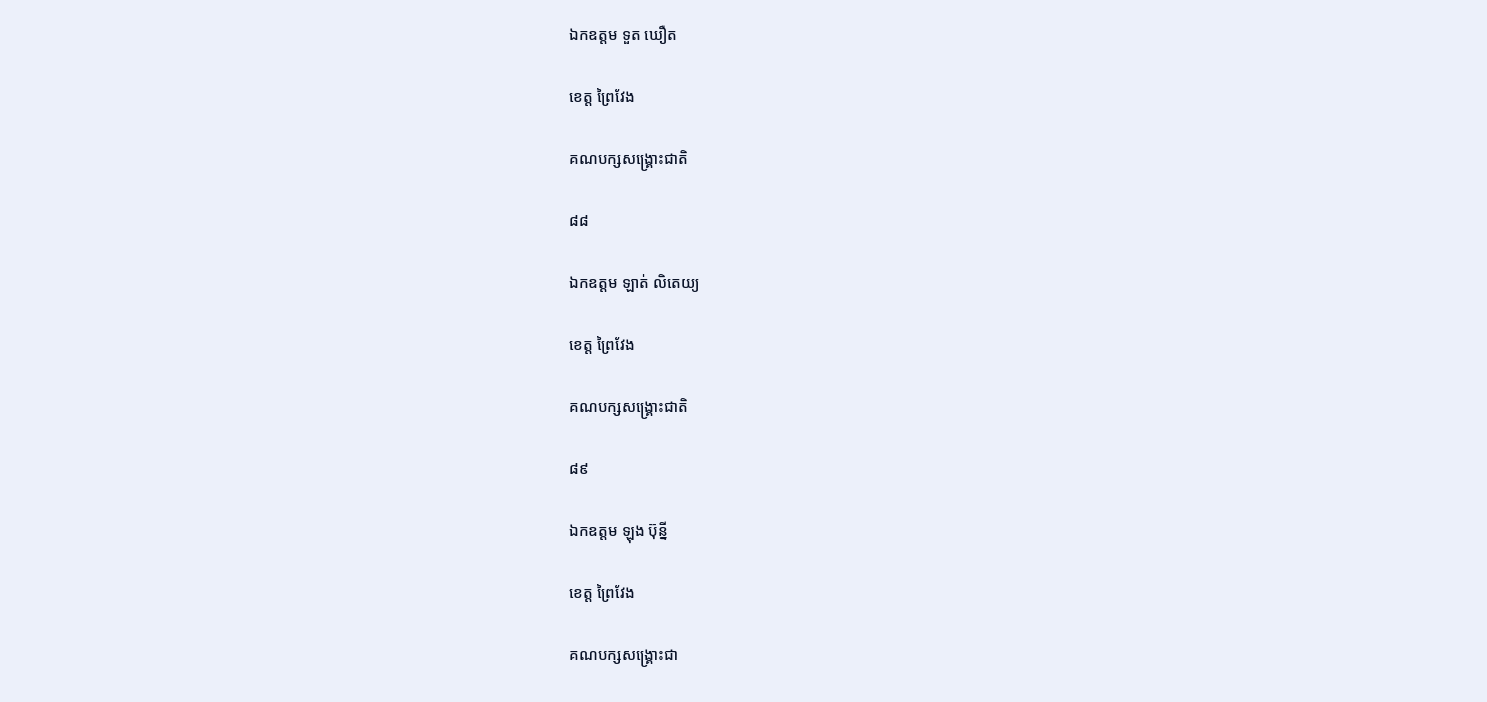ឯកឧត្តម ទួត ឃឿត

ខេត្ត ព្រៃវែង

គណបក្សសង្គ្រោះជាតិ

៨៨

ឯកឧត្តម ឡាត់ លិតេយ្យ

ខេត្ត ព្រៃវែង

គណបក្សសង្គ្រោះជាតិ

៨៩

ឯកឧត្តម ឡុង ប៊ុន្នី

ខេត្ត ព្រៃវែង

គណបក្សសង្គ្រោះជា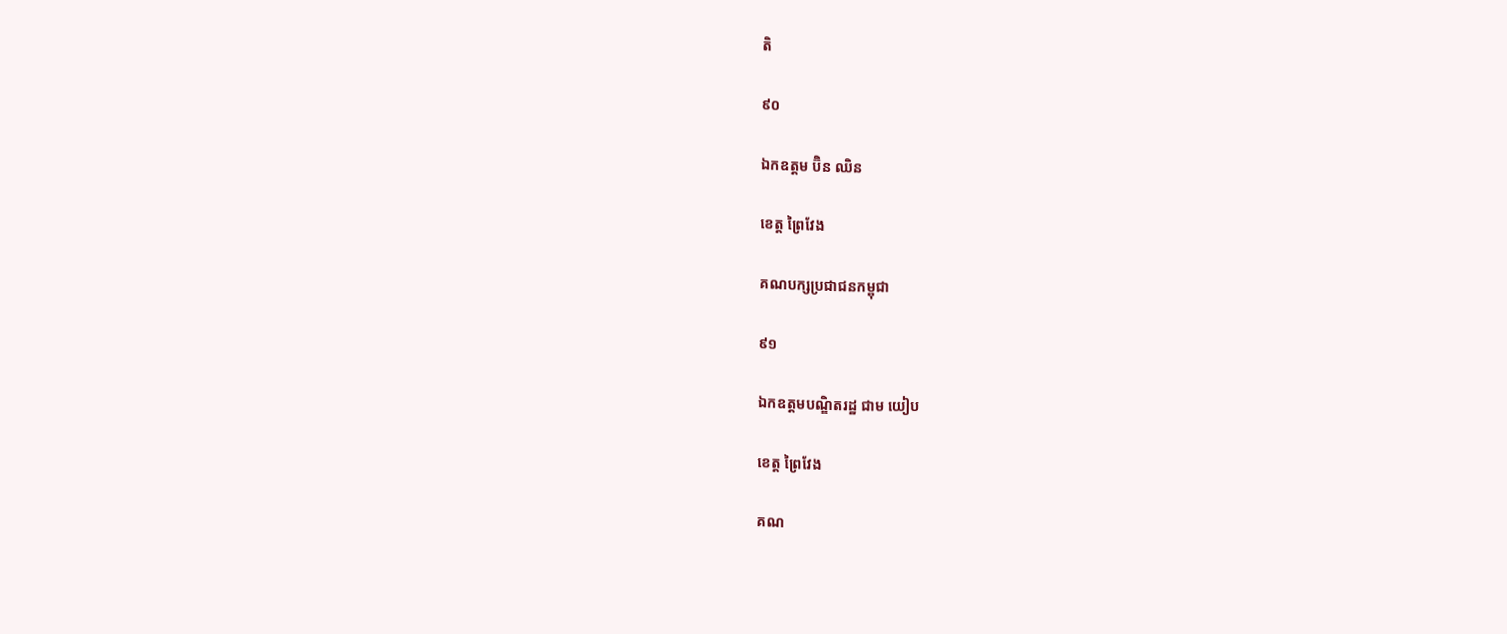តិ

៩០

ឯកឧត្តម ប៊ិន ឈិន

ខេត្ត ព្រៃវែង

គណបក្សប្រជាជនកម្ពុជា

៩១

ឯកឧត្តមបណ្ឌិតរដ្ឋ ជាម យៀប

ខេត្ត ព្រៃវែង

គណ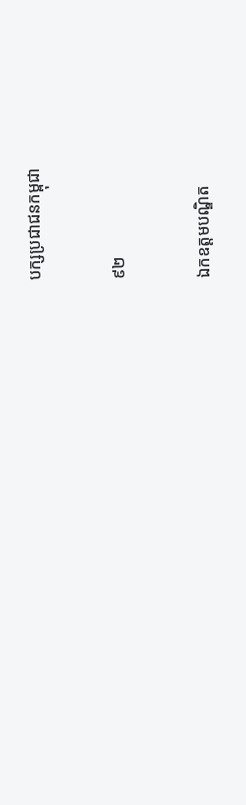បក្សប្រជាជនកម្ពុជា

៩២

ឯកឧត្តមបណ្ឌិត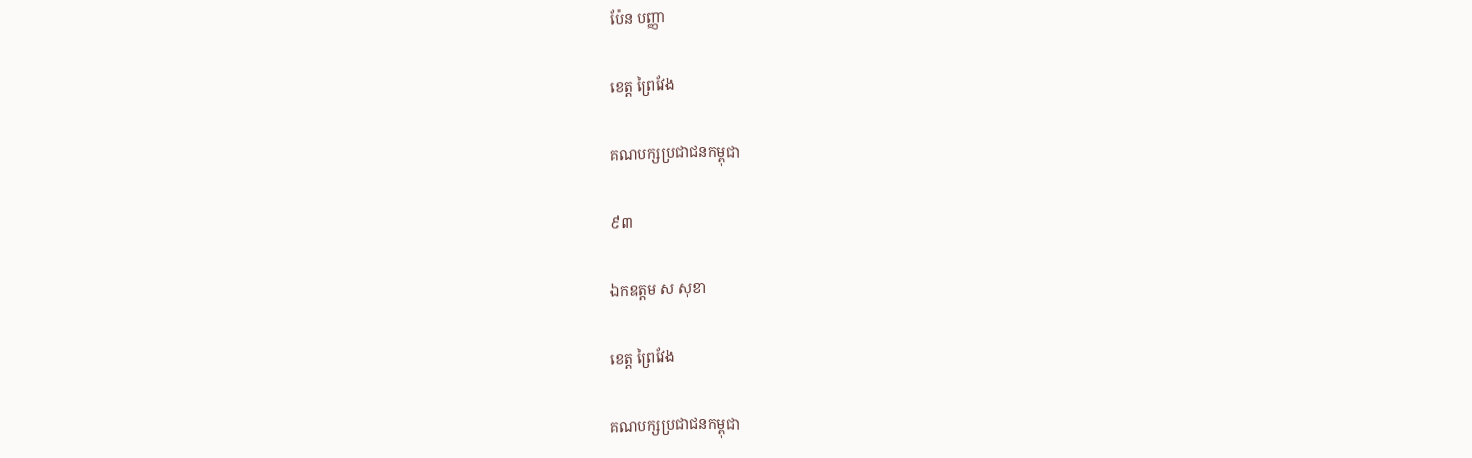ប៉ែន បញ្ញា

ខេត្ត ព្រៃវែង

គណបក្សប្រជាជនកម្ពុជា

៩៣

ឯកឧត្តម ស សុខា

ខេត្ត ព្រៃវែង

គណបក្សប្រជាជនកម្ពុជា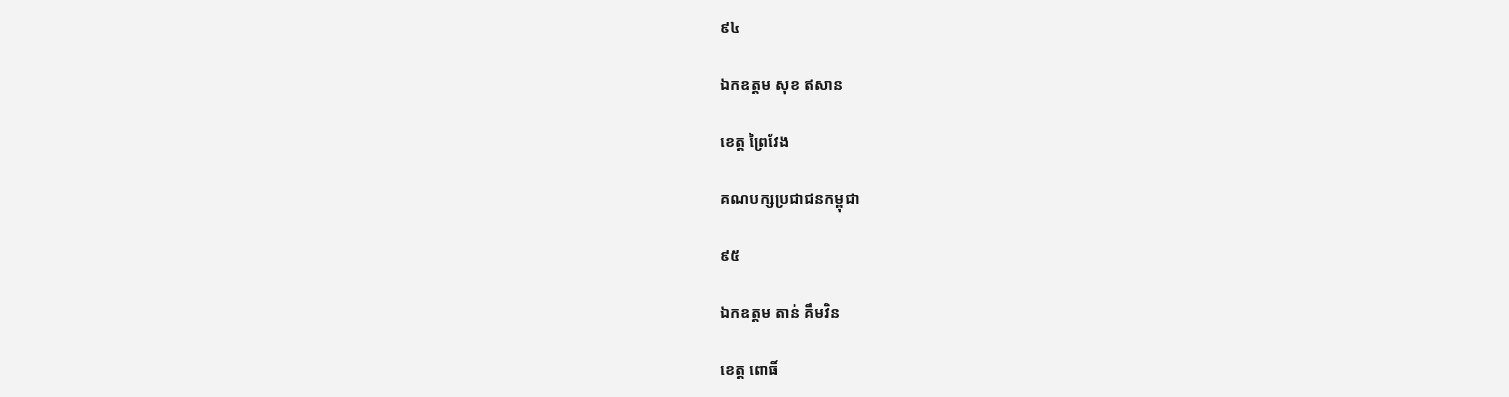៩៤

ឯកឧត្តម សុខ ឥសាន

ខេត្ត ព្រៃវែង

គណបក្សប្រជាជនកម្ពុជា

៩៥

ឯកឧត្តម តាន់ គឹមវិន

ខេត្ត ពោធិ៍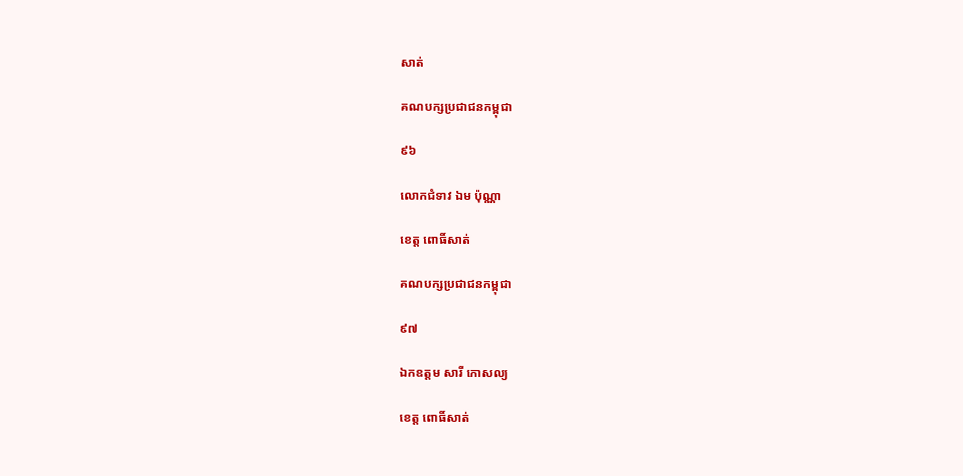សាត់

គណបក្សប្រជាជនកម្ពុជា

៩៦

លោកជំទាវ ឯម ប៉ុណ្ណា

ខេត្ត ពោធិ៍សាត់

គណបក្សប្រជាជនកម្ពុជា

៩៧

ឯកឧត្តម សារី កោសល្យ

ខេត្ត ពោធិ៍សាត់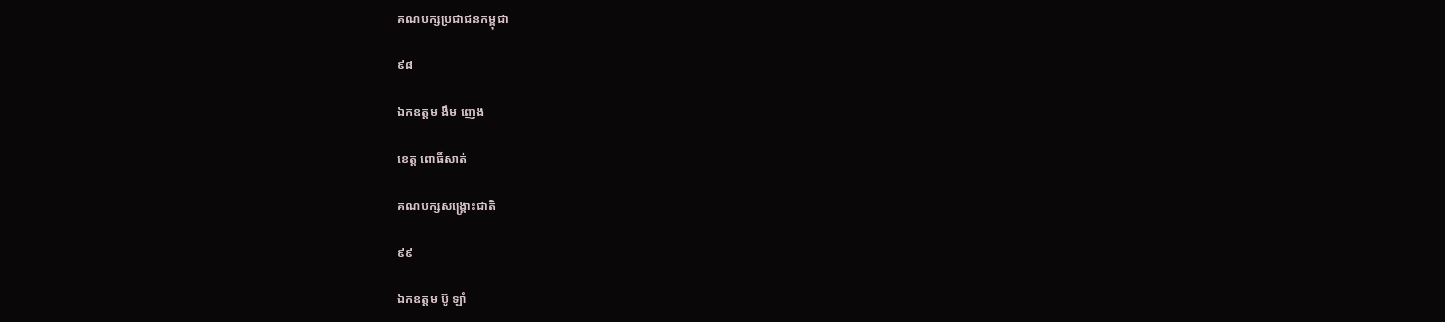គណបក្សប្រជាជនកម្ពុជា

៩៨

ឯកឧត្តម ងឹម ញេង

ខេត្ត ពោធិ៍សាត់

គណបក្សសង្គ្រោះជាតិ

៩៩

ឯកឧត្តម ប៊ូ ឡាំ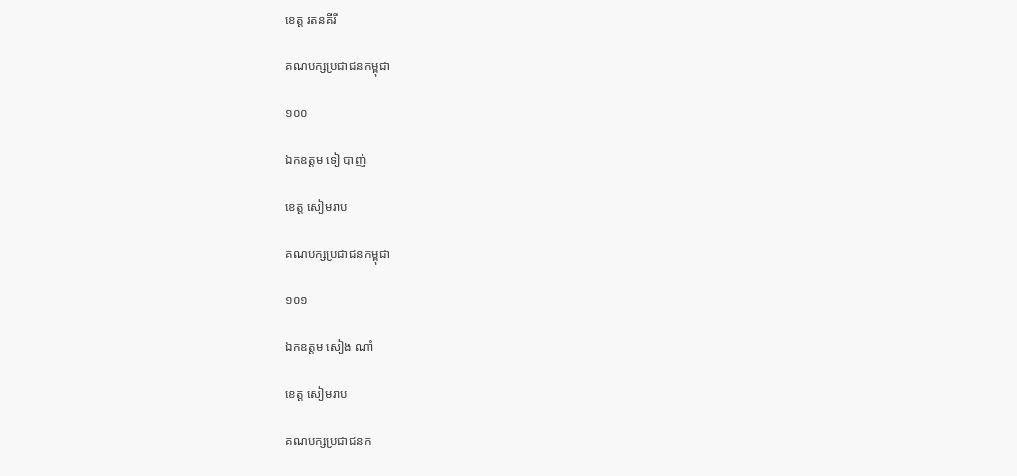ខេត្ត រតនគីរី

គណបក្សប្រជាជនកម្ពុជា

១០០

ឯកឧត្តម ទៀ បាញ់

ខេត្ត សៀមរាប

គណបក្សប្រជាជនកម្ពុជា

១០១

ឯកឧត្តម សៀង ណាំ

ខេត្ត សៀមរាប

គណបក្សប្រជាជនក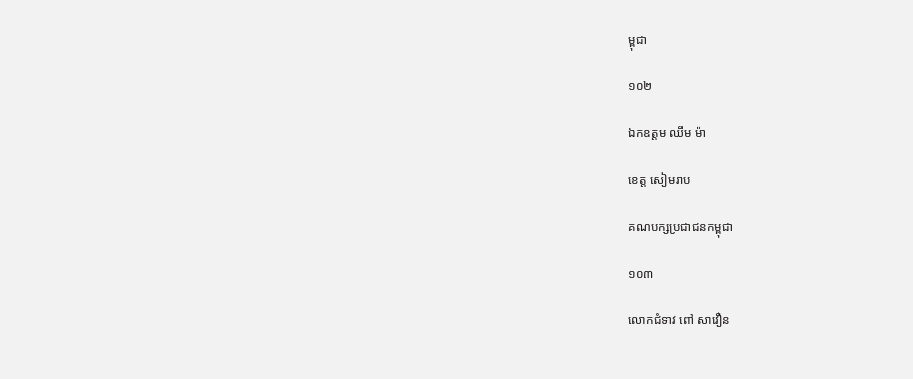ម្ពុជា

១០២

ឯកឧត្តម ឈឹម ម៉ា

ខេត្ត សៀមរាប

គណបក្សប្រជាជនកម្ពុជា

១០៣

លោកជំទាវ ពៅ សាវឿន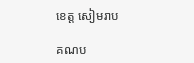ខេត្ត សៀមរាប

គណប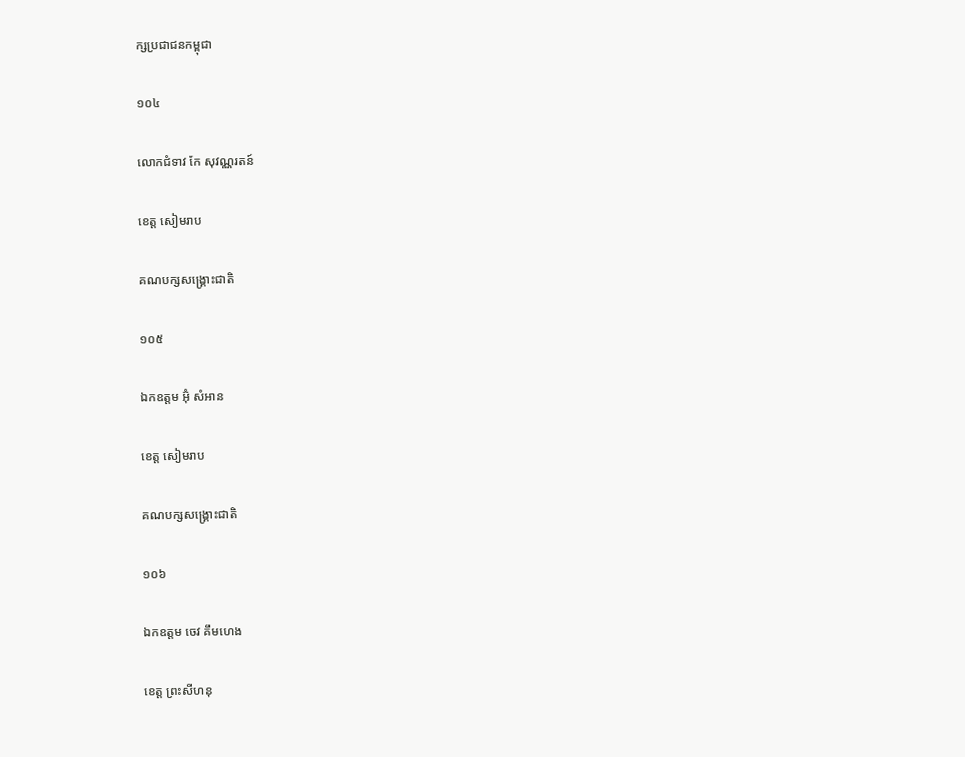ក្សប្រជាជនកម្ពុជា

១០៤

លោកជំទាវ កែ សុវណ្ណរតន៍

ខេត្ត សៀមរាប

គណបក្សសង្គ្រោះជាតិ

១០៥

ឯកឧត្តម អ៊ុំ សំអាន

ខេត្ត សៀមរាប

គណបក្សសង្គ្រោះជាតិ

១០៦

ឯកឧត្តម ចេវ គឹមហេង

ខេត្ត ព្រះសីហនុ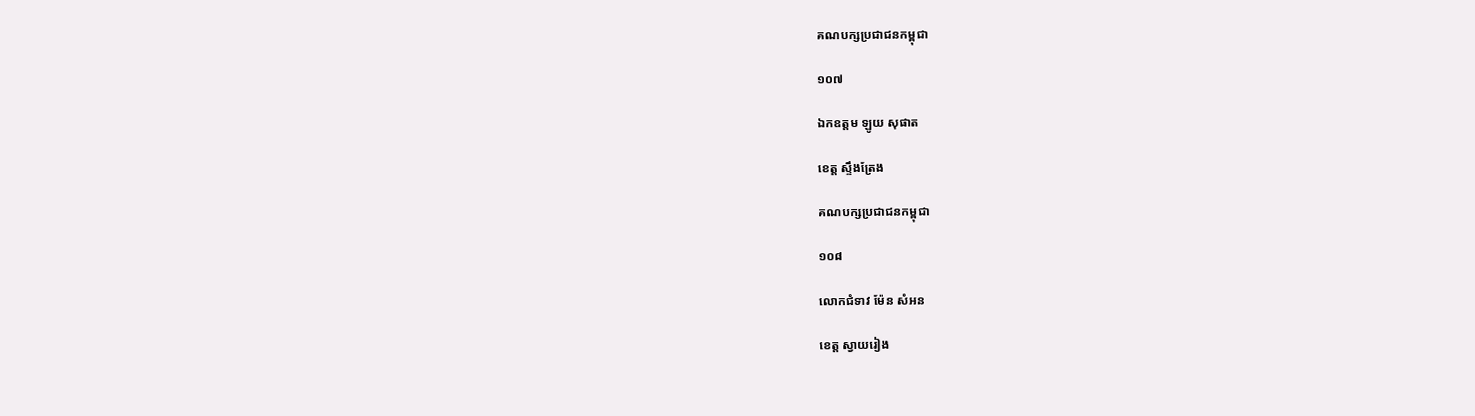គណបក្សប្រជាជនកម្ពុជា

១០៧

ឯកឧត្តម ឡូយ សុផាត

ខេត្ត ស្ទឹងត្រែង

គណបក្សប្រជាជនកម្ពុជា

១០៨

លោកជំទាវ ម៉ែន សំអន

ខេត្ត ស្វាយរៀង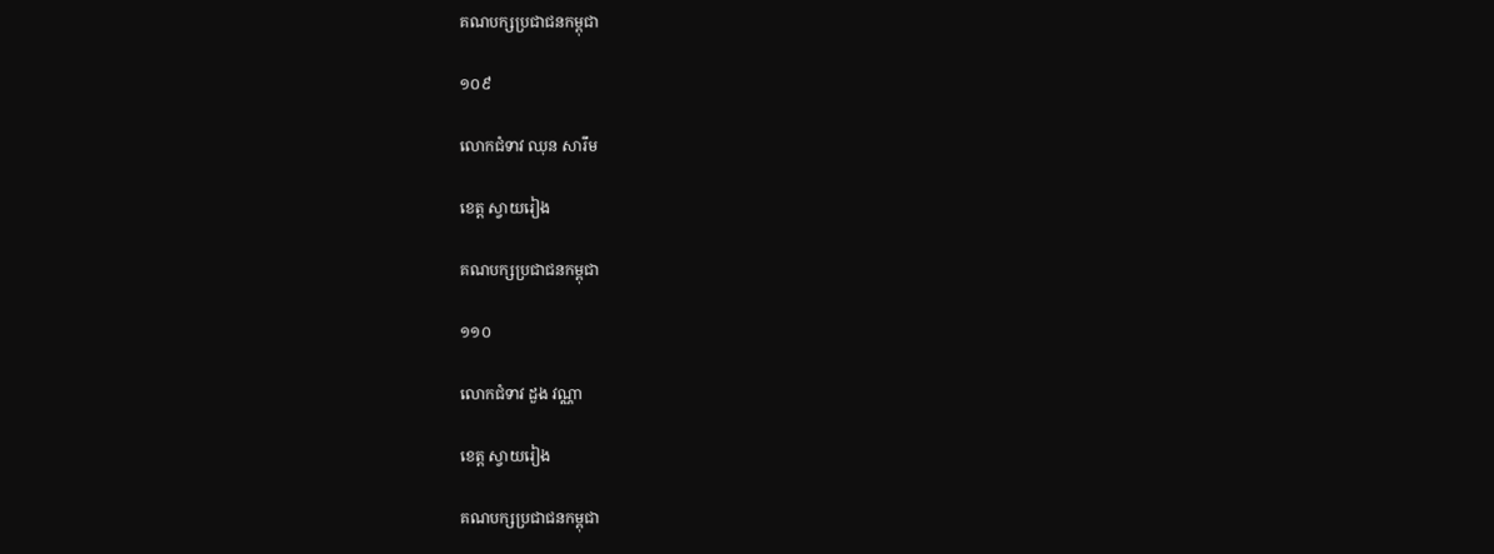គណបក្សប្រជាជនកម្ពុជា

១០៩

លោកជំទាវ ឈុន សារឹម

ខេត្ត ស្វាយរៀង

គណបក្សប្រជាជនកម្ពុជា

១១០

លោកជំទាវ ដួង វណ្ណា

ខេត្ត ស្វាយរៀង

គណបក្សប្រជាជនកម្ពុជា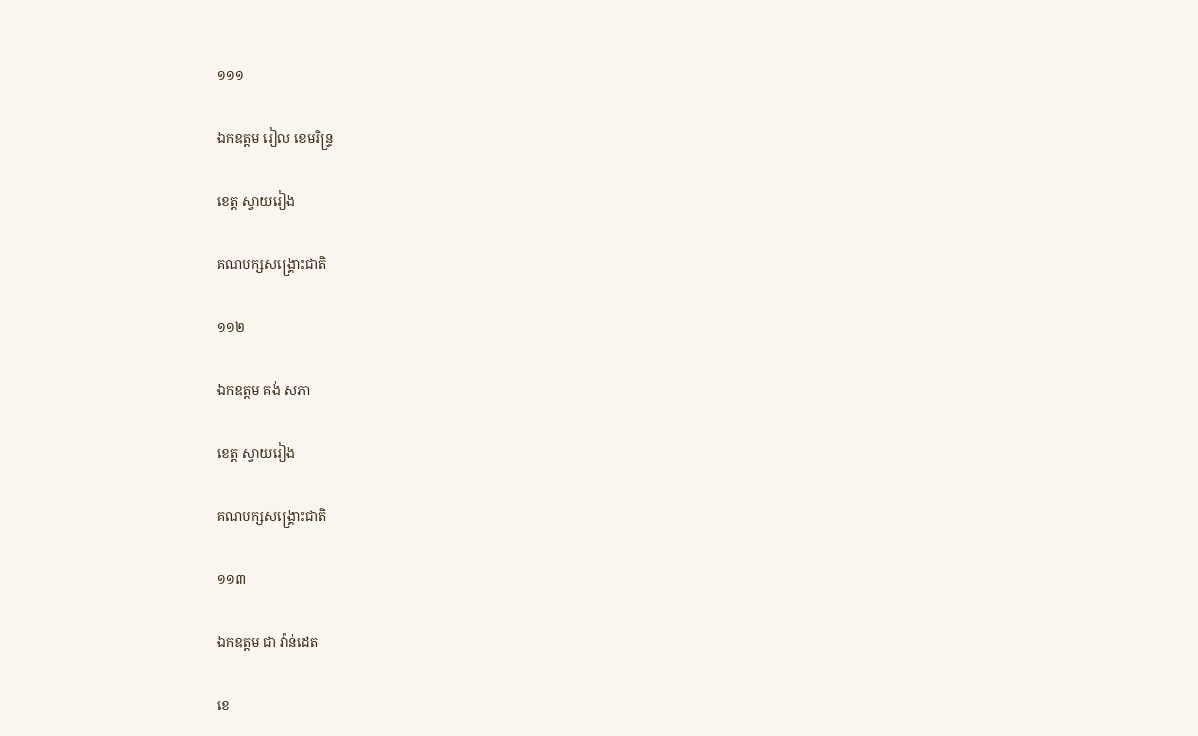១១១

ឯកឧត្តម រៀល ខេមរិន្រ្ទ

ខេត្ត ស្វាយរៀង

គណបក្សសង្គ្រោះជាតិ

១១២

ឯកឧត្តម គង់ សភា

ខេត្ត ស្វាយរៀង

គណបក្សសង្គ្រោះជាតិ

១១៣

ឯកឧត្តម ជា វ៉ាន់ដេត

ខេ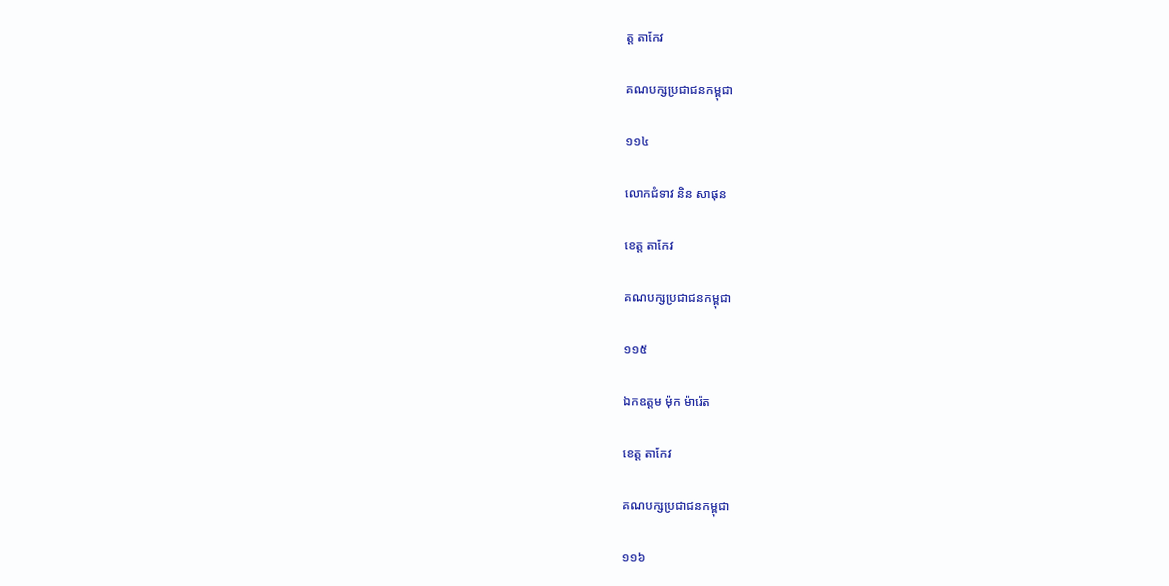ត្ត តាកែវ

គណបក្សប្រជាជនកម្ពុជា

១១៤

លោកជំទាវ និន សាផុន

ខេត្ត តាកែវ

គណបក្សប្រជាជនកម្ពុជា

១១៥

ឯកឧត្តម ម៉ុក ម៉ារ៉េត

ខេត្ត តាកែវ

គណបក្សប្រជាជនកម្ពុជា

១១៦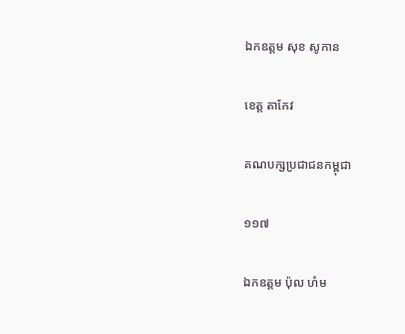ឯកឧត្តម សុខ សូកាន

ខេត្ត តាកែវ

គណបក្សប្រជាជនកម្ពុជា

១១៧

ឯកឧត្តម ប៉ុល ហំម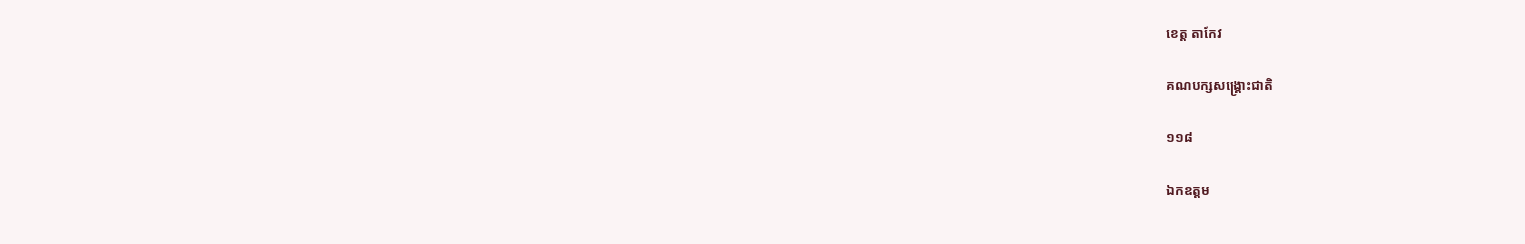ខេត្ត តាកែវ

គណបក្សសង្គ្រោះជាតិ

១១៨

ឯកឧត្តម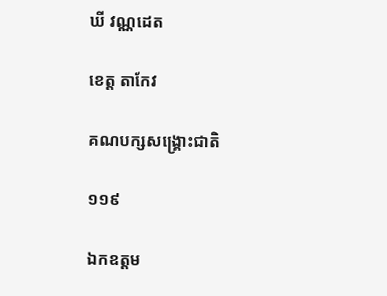ឃី វណ្ណដេត

ខេត្ត តាកែវ

គណបក្សសង្គ្រោះជាតិ

១១៩

ឯកឧត្តម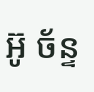អ៊ូ ច័ន្ទ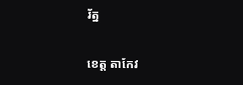រ័ត្ន

ខេត្ត តាកែវ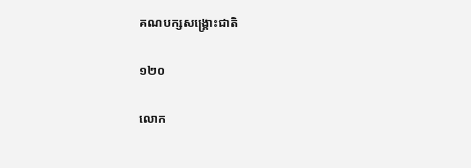គណបក្សសង្គ្រោះជាតិ

១២០

លោក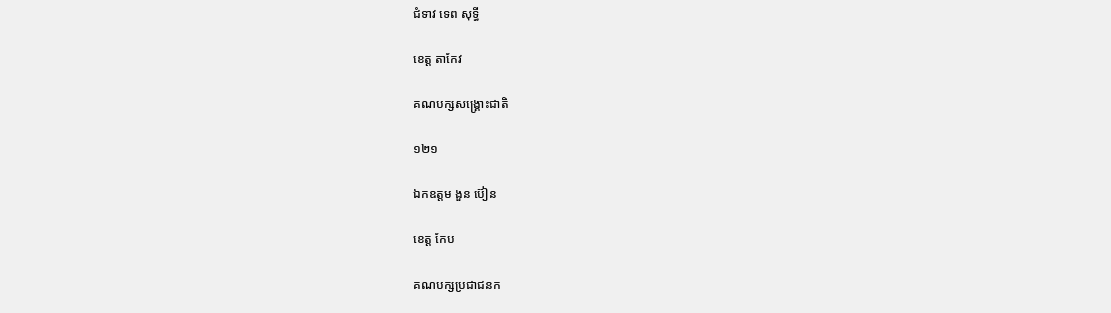ជំទាវ ទេព សុទ្ធី

ខេត្ត តាកែវ

គណបក្សសង្គ្រោះជាតិ

១២១

ឯកឧត្តម ងួន ប៊ៀន

ខេត្ត កែប

គណបក្សប្រជាជនក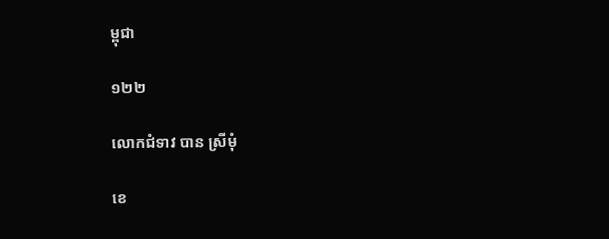ម្ពុជា

១២២

លោកជំទាវ បាន ស្រីមុំ

ខេ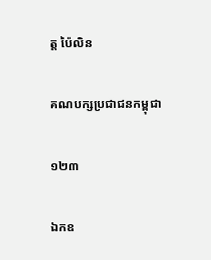ត្ត ប៉ៃលិន

គណបក្សប្រជាជនកម្ពុជា

១២៣

ឯកឧ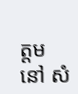ត្តម នៅ សំ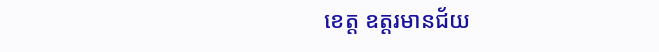ខេត្ត ឧត្តរមានជ័យ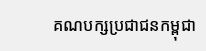គណបក្សប្រជាជនកម្ពុជា